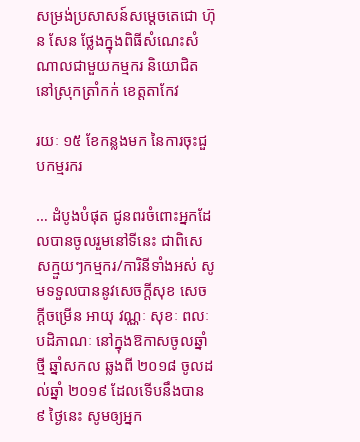សម្រង់ប្រសាសន៍សម្ដេចតេជោ ហ៊ុន សែន ថ្លែងក្នុងពិធីសំណេះសំណាលជាមួយកម្មករ និយោជិត នៅស្រុកត្រាំកក់ ខេត្តតាកែវ

រយៈ ១៥ ខែកន្លងមក នៃការចុះជួបកម្មរករ

… ដំបូងបំផុត ជូនពរចំពោះអ្នកដែលបានចូលរួមនៅទីនេះ ជាពិសេសក្មួយៗកម្មករ/ការិនីទាំងអស់ សូមទទួលបាននូវសេចក្ដីសុខ សេចក្ដីចម្រើន អាយុ វណ្ណៈ សុខៈ ពលៈ បដិភាណៈ នៅក្នុងឱកាសចូលឆ្នាំថ្មី ឆ្នាំសកល ឆ្លងពី ២០១៨ ចូលដល់ឆ្នាំ ២០១៩ ដែលទើបនឹងបាន ៩ ថ្ងៃនេះ សូមឲ្យអ្នក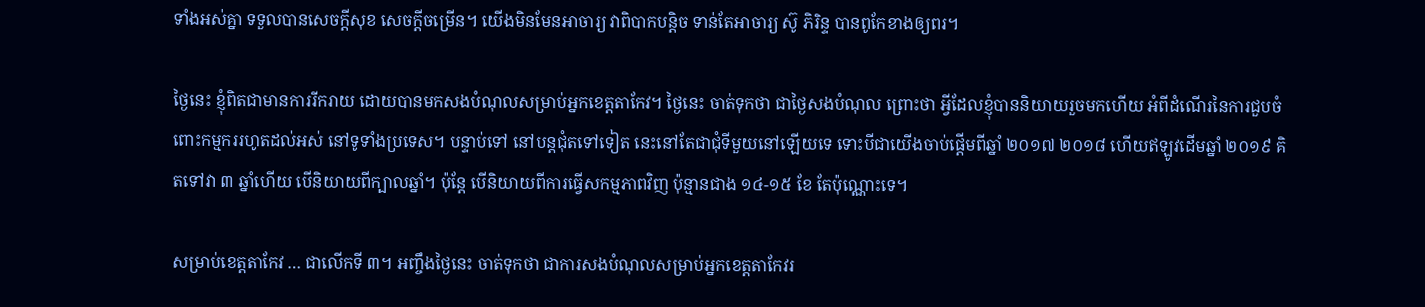ទាំងអស់គ្នា ទទួលបានសេចក្ដីសុខ សេចក្ដីចម្រើន។ យើងមិនមែនអាចារ្យ វាពិបាកបន្ដិច ទាន់តែអាចារ្យ ស៊ូ ភិរិន្ទ បានពូកែខាងឲ្យពរ។

ថ្ងៃនេះ ខ្ញុំពិតជាមានការរីករាយ ដោយបានមកសងបំណុលសម្រាប់អ្នកខេត្តតាកែវ។ ថ្ងៃនេះ ចាត់ទុកថា ជាថ្ងៃសងបំណុល ព្រោះថា អ្វីដែលខ្ញុំបាននិយាយរួចមកហើយ អំពីដំណើរនៃការជួបចំពោះកម្មកររហូតដល់អស់ នៅទូទាំងប្រទេស។ បន្ទាប់ទៅ នៅបន្តជុំតទៅទៀត នេះនៅតែជាជុំទីមួយនៅឡើយទេ ទោះបីជាយើងចាប់ផ្ដើមពីឆ្នាំ ២០១៧ ២០១៨ ហើយឥឡូវដើមឆ្នាំ ២០១៩ គិតទៅវា ៣ ឆ្នាំហើយ បើនិយាយពីក្បាលឆ្នាំ។ ប៉ុន្តែ បើនិយាយពីការធ្វើសកម្មភាពវិញ ប៉ុន្មានជាង ១៤-១៥ ខែ តែប៉ុណ្ណោះទេ។

សម្រាប់ខេត្តតាកែវ … ជាលើកទី ៣។ អញ្ចឹងថ្ងៃនេះ ចាត់ទុកថា ជាការសងបំណុលសម្រាប់អ្នកខេត្តតាកែវរ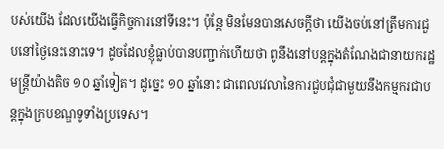បស់យើង ដែលយើងធ្វើកិច្ចការនៅទីនេះ។ ប៉ុន្តែ មិនមែនបានសេចក្ដីថា យើងចប់នៅត្រឹមការជួបនៅថ្ងៃនេះនោះទេ។ ដូចដែលខ្ញុំធ្លាប់បានបញ្ជាក់ហើយថា ពូនឹងនៅបន្តក្នុងតំណែងជានាយករដ្ឋមន្រ្តីយ៉ាងតិច ១០ ឆ្នាំទៀត។ ដូច្នេះ ១០ ឆ្នាំនោះ ជាពេលវេលានៃការជួបជុំជាមួយនឹងកម្មករជាបន្តក្នុងក្របខណ្ឌទូទាំងប្រទេស។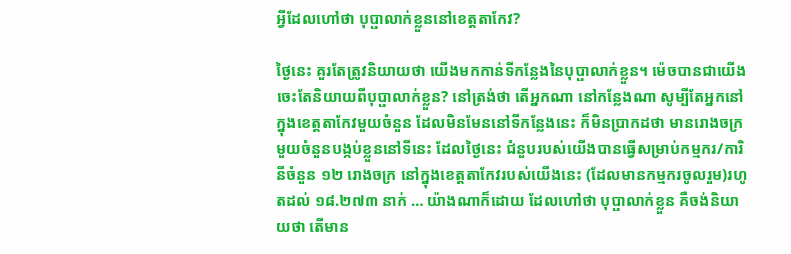អ្វីដែលហៅថា បុប្ផាលាក់ខ្លួននៅខេត្តតាកែវ?

ថ្ងៃនេះ គួរតែត្រូវនិយាយថា យើងមកកាន់ទីកន្លែងនៃបុប្ផាលាក់ខ្លួន។ ម៉េចបានជាយើងចេះតែនិយាយពីបុប្ផាលាក់ខ្លួន? នៅត្រង់ថា តើអ្នកណា នៅកន្លែងណា សូម្បីតែអ្នកនៅក្នុងខេត្តតាកែវមួយចំនួន ដែលមិនមែននៅទីកន្លែងនេះ ក៏មិនប្រាកដថា មានរោងចក្រមួយចំនួនបង្កប់ខ្លួននៅទីនេះ ដែលថ្ងៃនេះ ជំនួបរបស់យើងបានធ្វើសម្រាប់កម្មករ/ការិនីចំនួន ១២ រោងចក្រ នៅក្នុងខេត្តតាកែវរបស់យើងនេះ (ដែលមានកម្មករចូលរួម)រហូតដល់ ១៨.២៧៣ នាក់ … យ៉ាងណាក៏ដោយ ដែលហៅថា បុប្ផាលាក់ខ្លួន គឺចង់និយាយថា តើមាន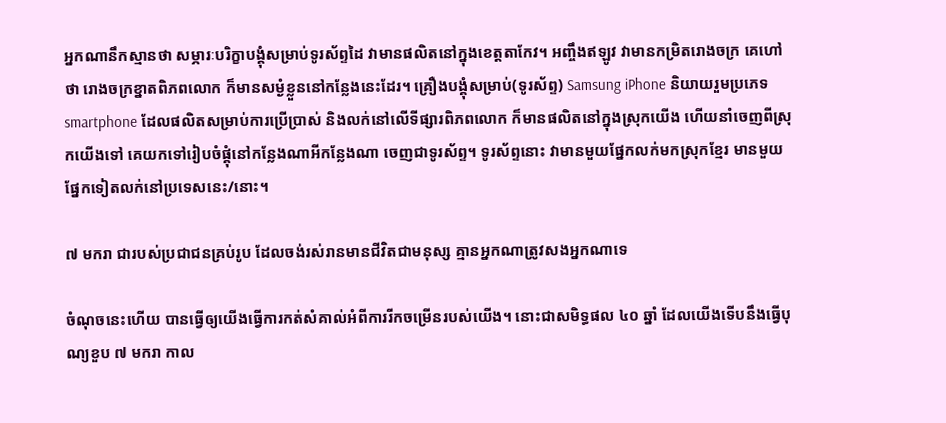អ្នកណានឹកស្មានថា សម្ភារៈបរិក្ខាបង្គុំសម្រាប់ទូរស័ព្ទដៃ វាមានផលិតនៅក្នុងខេត្តតាកែវ។ អញ្ចឹងឥឡូវ វាមានកម្រិតរោងចក្រ គេហៅថា រោងចក្រខ្នាតពិភពលោក ក៏មានសម្ងំខ្លួននៅកន្លែងនេះដែរ។ គ្រឿងបង្គុំសម្រាប់(ទូរស័ព្ទ) Samsung iPhone និយាយរួមប្រភេទ smartphone ដែលផលិតសម្រាប់ការប្រើប្រាស់ និងលក់នៅលើទីផ្សារពិភពលោក ក៏មានផលិតនៅក្នុងស្រុកយើង ហើយនាំចេញពីស្រុកយើងទៅ គេយកទៅរៀបចំផ្គុំនៅកន្លែងណាអីកន្លែងណា ចេញជាទូរស័ព្ទ។ ទូរស័ព្ទនោះ វាមានមួយផ្នែកលក់មកស្រុកខ្មែរ មានមួយផ្នែកទៀតលក់នៅប្រទេសនេះ/នោះ។

៧ មករា ជារបស់ប្រជាជនគ្រប់រូប ដែលចង់រស់រានមានជីវិតជាមនុស្ស គ្មានអ្នកណាត្រូវសងអ្នកណាទេ

ចំណុចនេះហើយ បានធ្វើឲ្យយើងធ្វើការកត់សំគាល់អំពីការរីកចម្រើនរបស់យើង។ នោះជាសមិទ្ធផល ៤០ ឆ្នាំ ដែលយើងទើបនឹងធ្វើបុណ្យខួប ៧ មករា កាល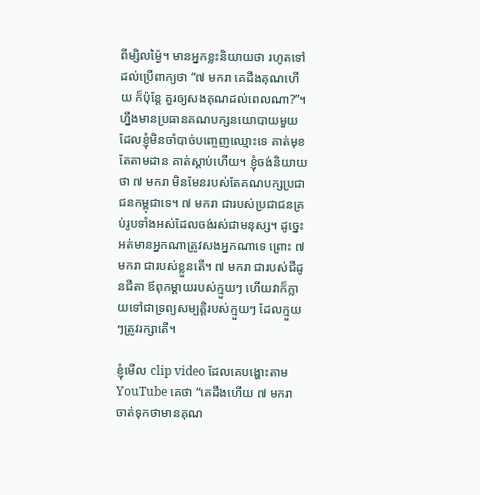ពីម្សិលម្ង៉ៃ។ មានអ្នកខ្លះនិយាយថា រហូតទៅដល់ប្រើពាក្យថា “៧ មករា គេដឹងគុណហើយ ក៏ប៉ុន្តែ គួរឲ្យសងគុណដល់ពេលណា?”។ ហ្នឹងមានប្រធានគណបក្សនយោបាយមួយ ដែលខ្ញុំមិនចាំបាច់បញ្ចេញឈ្មោះទេ គាត់មុខតែតាមដាន គាត់ស្ដាប់ហើយ។ ខ្ញុំចង់និយាយថា ៧ មករា មិនមែនរបស់តែគណបក្សប្រជាជនកម្ពុជាទេ។ ៧ មករា ជារបស់ប្រជាជនគ្រប់រូបទាំងអស់ដែលចង់រស់ជាមនុស្ស។ ដូច្នេះ អត់មានអ្នកណាត្រូវសងអ្នកណាទេ ព្រោះ ៧ មករា ជារបស់ខ្លួនតើ។ ៧ មករា ជារបស់ជីដូនជីតា ឪពុកម្ដាយរបស់ក្មួយៗ ហើយវាក៏ក្លាយទៅជាទ្រព្យសម្បត្តិរបស់ក្មួយៗ ដែលក្មួយៗត្រូវរក្សាតើ។

ខ្ញុំមើល clip video ដែលគេបង្ហោះតាម YouTube គេថា “គេដឹងហើយ ៧ មករា ចាត់ទុកថាមានគុណ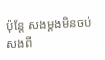ប៉ុន្តែ សងម្ដងមិនចប់ សងពី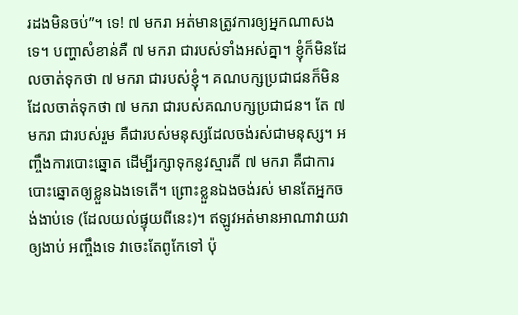រដងមិនចប់”។ ទេ! ៧ មករា អត់មានត្រូវការឲ្យអ្នកណាសងទេ។ បញ្ហាសំខាន់គឺ ៧ មករា ជារបស់ទាំងអស់គ្នា។ ខ្ញុំក៏មិនដែលចាត់ទុកថា ៧ មករា ជារបស់ខ្ញុំ។ គណបក្សប្រជាជនក៏មិនដែលចាត់ទុកថា ៧ មករា ជារបស់គណបក្សប្រជាជន។ តែ ៧ មករា ជារបស់រួម គឺជារបស់មនុស្សដែលចង់រស់ជាមនុស្ស។ អញ្ចឹងការបោះឆ្នោត ដើម្បីរក្សាទុកនូវស្មារតី ៧ មករា គឺជាការបោះឆ្នោតឲ្យខ្លួនឯងទេតើ។ ព្រោះខ្លួនឯងចង់រស់ មានតែអ្នកចង់ងាប់ទេ (ដែលយល់ផ្ទុយពីនេះ)។ ឥឡូវអត់មានអាណាវាយវាឲ្យងាប់ អញ្ចឹងទេ វាចេះតែពូកែទៅ ប៉ុ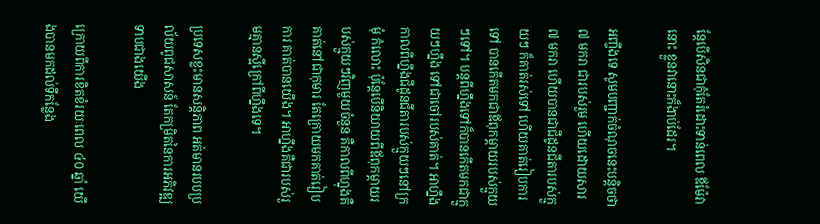ន្តែបើសិនជាកុំតែរំដោះទាន់ពេល ឪម៉ែវានោះ ខ្លួនវានោះក៏ងាប់ដែរ។

អញ្ចឹងទេ សូមបញ្ជាក់ចំណុចនេះបន្តិចថា ៧ មករា ជារបស់រួម ហើយដោយសារ ៧ មករា ហើយបានជាជីដូនជីតារបស់ក្មួយៗ ក៏គាត់រស់ទៅ ហើយគាត់រៀបការទៅ បានកើតមកជាឪពុកម្ដាយរបស់ក្មួយៗទៅ។ បន្តពីហ្នឹងទៅក៏បានកើតមកជាក្មួយៗហ្នឹង ទៅជាចៅរបស់គាត់។ អាហ្នឹងកាលពីហ្នឹងជីដូនជីតារបស់ក្មួយៗនៅក្រមុំ កំលោះ ប៉ុន្តែបើនិយាយពីឪពុកម្ដាយរបស់ក្មួយៗវិញមួយចំនួន គឺកាលពីហ្នុងគឺគាត់នៅជាកុមារ តែក្រោយមកគាត់រៀបការ គាត់បានយើង។ អាហ្នឹងគឺជារបស់រួមគ្មានស្អីក្រៅពីហ្នឹងទេ។

ប្រទេសខ្លះមានសន្តិភាព អត់មានរបបប្រល័យពូជសាសន៍ តែកម្រិតនៃការអភិវឌ្ឍទាបជាងយើង

ក្រោយពីការខិតខំរយៈពេល ៤០ ឆ្នាំ យើងបានមកដល់ទីកន្លែង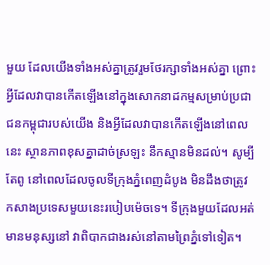មួយ ដែលយើងទាំងអស់គ្នាត្រូវរួមថែរក្សាទាំងអស់គ្នា ព្រោះអ្វីដែលវាបានកើតឡើងនៅក្នុងសោកនាដកម្មសម្រាប់ប្រជាជនកម្ពុជារបស់យើង និងអ្វីដែលវាបានកើតឡើងនៅពេលនេះ ស្ថានភាពខុសគ្នាដាច់ស្រឡះ នឹកស្មានមិនដល់។ សូម្បីតែពូ នៅពេលដែលចូលទីក្រុងភ្នំពេញដំបូង មិនដឹងថាត្រូវកសាងប្រទេសមួយនេះរបៀបម៉េចទេ។ ទីក្រុងមួយដែលអត់មានមនុស្សនៅ វាពិបាកជាងរស់នៅតាមព្រៃភ្នំទៅទៀត។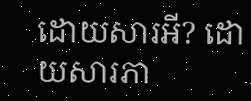ដោយសារអី? ដោយសារភា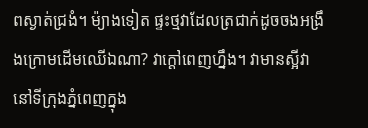ពស្ងាត់ជ្រងំ។ ម៉្យាងទៀត ផ្ទះថ្មវាដែលត្រជាក់ដូចចងអង្រឹងក្រោមដើមឈើឯណា? វាក្ដៅពេញហ្នឹង។ វាមានស្អីវានៅទីក្រុងភ្នំពេញក្នុង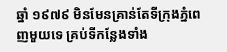ឆ្នាំ ១៩៧៩ មិនមែនគ្រាន់តែទីក្រុងភ្នំពេញមួយទេ គ្រប់ទីកន្លែងទាំង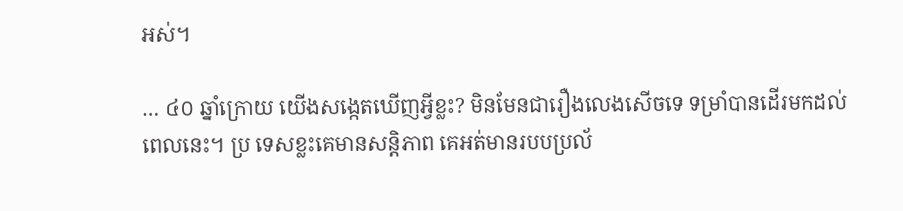អស់។

… ៤០ ឆ្នាំក្រោយ យើងសង្កេតឃើញអ្វីខ្លះ? មិនមែនជារឿងលេងសើចទេ ទម្រាំបានដើរមកដល់ពេលនេះ។ ប្រ ទេសខ្លះគេមានសន្តិភាព គេអត់មានរបបប្រល័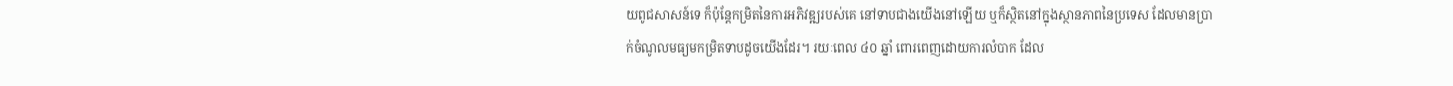យពូជសាសន៍ទេ ក៏ប៉ុន្តែកម្រិតនៃការអភិវឌ្ឍរបស់គេ នៅទាបជាងយើងនៅឡើយ ឬក៏ស្ថិតនៅក្នុងស្ថានភាពនៃប្រទេស ដែលមានប្រាក់ចំណូលមធ្យមកម្រិតទាបដូចយើងដែរ។ រយៈពេល ៤០ ឆ្នាំ ពោរពេញដោយការលំបាក ដែល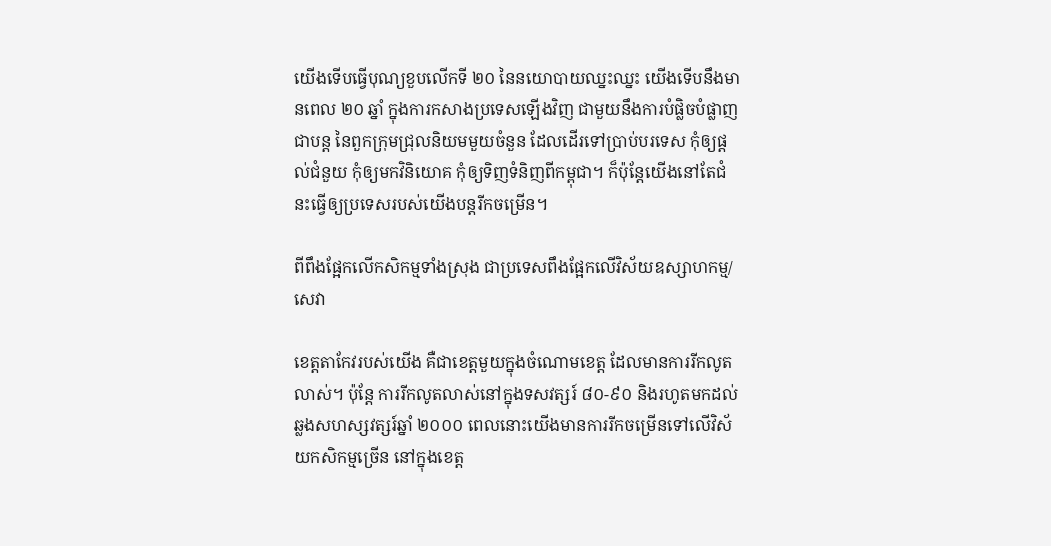យើងទើបធ្វើបុណ្យខួបលើកទី ២០ នៃនយោបាយឈ្នះឈ្នះ យើងទើបនឹងមានពេល ២០ ឆ្នាំ ក្នុងការកសាងប្រទេសឡើងវិញ ជាមួយនឹងការបំផ្លិចបំផ្លាញជាបន្ត នៃពួកក្រុមជ្រុលនិយមមួយចំនួន ដែលដើរទៅប្រាប់បរទេស កុំឲ្យផ្ដល់ជំនួយ កុំឲ្យមកវិនិយោគ កុំឲ្យទិញទំនិញពីកម្ពុជា។ ក៏ប៉ុន្តែយើងនៅតែជំនះធ្វើឲ្យប្រទេសរបស់យើងបន្តរីកចម្រើន។

ពីពឹងផ្អែកលើកសិកម្មទាំងស្រុង ជាប្រទេសពឹងផ្អែកលើវិស័យឧស្សាហកម្ម/សេវា

ខេត្តតាកែវរបស់យើង គឺជាខេត្តមួយក្នុងចំណោមខេត្ត ដែលមានការរីកលូតលាស់។ ប៉ុន្តែ ការរីកលូតលាស់នៅក្នុងទសវត្សរ៍ ៨០-៩០ និងរហូតមកដល់ឆ្លងសហស្សវត្សរ៍ឆ្នាំ ២០០០ ពេលនោះយើងមានការរីកចម្រើនទៅលើវិស័យកសិកម្មច្រើន នៅក្នុងខេត្ត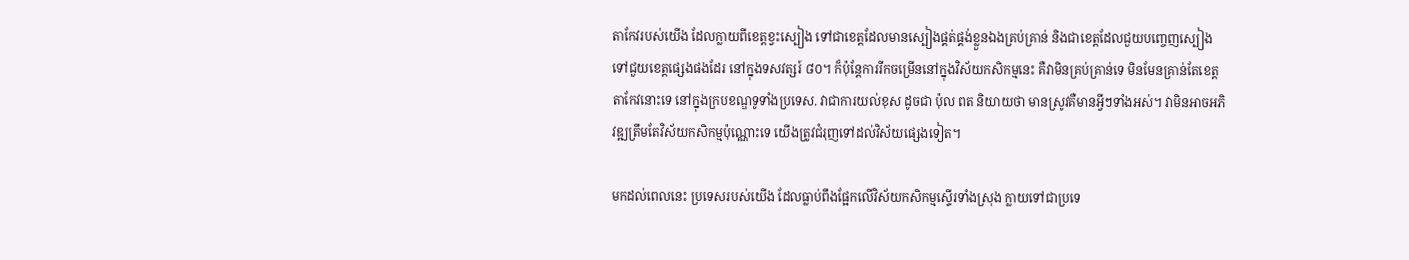តាកែវរបស់យើង ដែលក្លាយពីខេត្តខ្វះស្បៀង ទៅជាខេត្តដែលមានស្បៀងផ្គត់ផ្គង់ខ្លួនឯងគ្រប់គ្រាន់ និងជាខេត្តដែលជួយបញ្ចេញស្បៀងទៅជួយខេត្តផ្សេងផងដែរ នៅក្នុងទសវត្សរ៍ ៨០។ ក៏ប៉ុន្តែការរីកចម្រើននៅក្នុងវិស័យកសិកម្មនេះ គឺវាមិនគ្រប់គ្រាន់ទេ មិនមែនគ្រាន់តែខេត្តតាកែវនោះទេ នៅក្នុងក្របខណ្ឌទូទាំងប្រទេស. វាជាការយល់ខុស ដូចជា ប៉ុល ពត និយាយថា មានស្រូវគឺមានអ្វីៗទាំងអស់។ វាមិនអាចអភិវឌ្ឍត្រឹមតែវិស័យកសិកម្មប៉ុណ្ណោះទេ យើងត្រូវជំរុញទៅដល់វិស័យផ្សេងទៀត។

មកដល់ពេលនេះ ប្រទេសរបស់យើង ដែលធ្លាប់ពឹងផ្អែកលើវិស័យកសិកម្មស្ទើរទាំងស្រុង ក្លាយទៅជាប្រទេ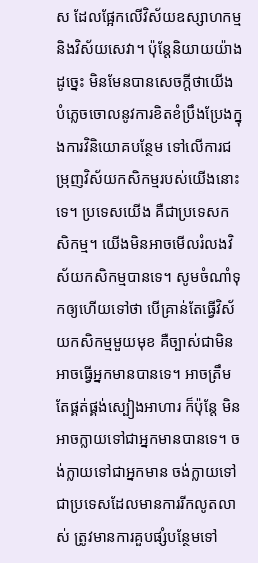ស ដែលផ្អែកលើវិស័យឧស្សាហកម្ម និងវិស័យសេវា។ ប៉ុន្តែនិយាយយ៉ាងដូច្នេះ មិនមែនបានសេចក្តីថាយើងបំភ្លេចចោលនូវការខិតខំប្រឹងប្រែងក្នុងការវិនិយោគបន្ថែម ទៅលើការជម្រុញវិស័យកសិកម្មរបស់យើងនោះទេ។ ប្រទេសយើង គឺជាប្រទេសកសិកម្ម។ យើងមិនអាចមើលរំលងវិស័យកសិកម្មបានទេ។ សូមចំណាំទុកឲ្យហើយទៅថា បើគ្រាន់តែធ្វើវិស័យកសិកម្មមួយមុខ គឺច្បាស់ជាមិនអាចធ្វើអ្នកមានបានទេ។ អាចត្រឹមតែផ្គត់ផ្គង់ស្បៀងអាហារ ក៏ប៉ុន្តែ មិនអាចក្លាយទៅជាអ្នកមានបានទេ។ ចង់ក្លាយទៅជាអ្នកមាន ចង់ក្លាយទៅជាប្រទេសដែលមានការរីកលូតលាស់ ត្រូវមានការគួបផ្សំបន្ថែមទៅ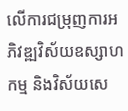លើការជម្រុញការអភិវឌ្ឍវិស័យឧស្សាហកម្ម និងវិស័យសេ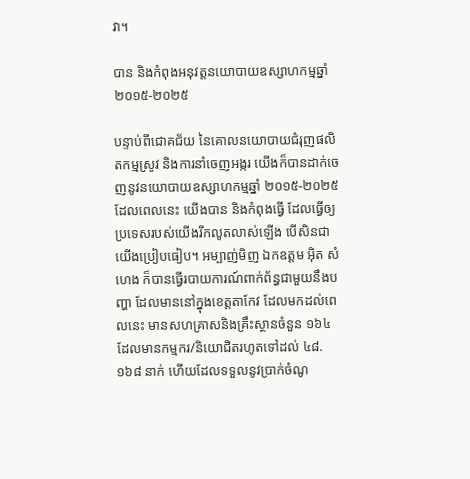វា។

បាន និងកំពុងអនុវត្តនយោបាយឧស្សាហកម្មឆ្នាំ ២០១៥-២០២៥

បន្ទាប់ពីជោគជ័យ នៃគោលនយោបាយជំរុញផលិតកម្មស្រូវ និងការនាំចេញអង្ករ យើងក៏បានដាក់ចេញនូវនយោបាយឧស្សាហកម្មឆ្នាំ ២០១៥-២០២៥ ដែលពេលនេះ យើងបាន និងកំពុងធ្វើ ដែលធ្វើឲ្យប្រទេសរបស់យើងរីកលូតលាស់ឡើង បើសិនជាយើងប្រៀបធៀប។ អម្បាញ់មិញ ឯកឧត្តម អ៊ិត សំហេង ក៏បានធ្វើរបាយការណ៍ពាក់ព័ន្ធជាមួយនឹងបញ្ហា ដែលមាននៅក្នុងខេត្តតាកែវ ដែលមកដល់ពេលនេះ មានសហគ្រាសនិងគ្រឹះស្ថានចំនួន ១៦៤ ដែលមានកម្មករ/និយោជិតរហូតទៅដល់ ៤៨.១៦៨ នាក់ ហើយដែលទទួលនូវប្រាក់ចំណូ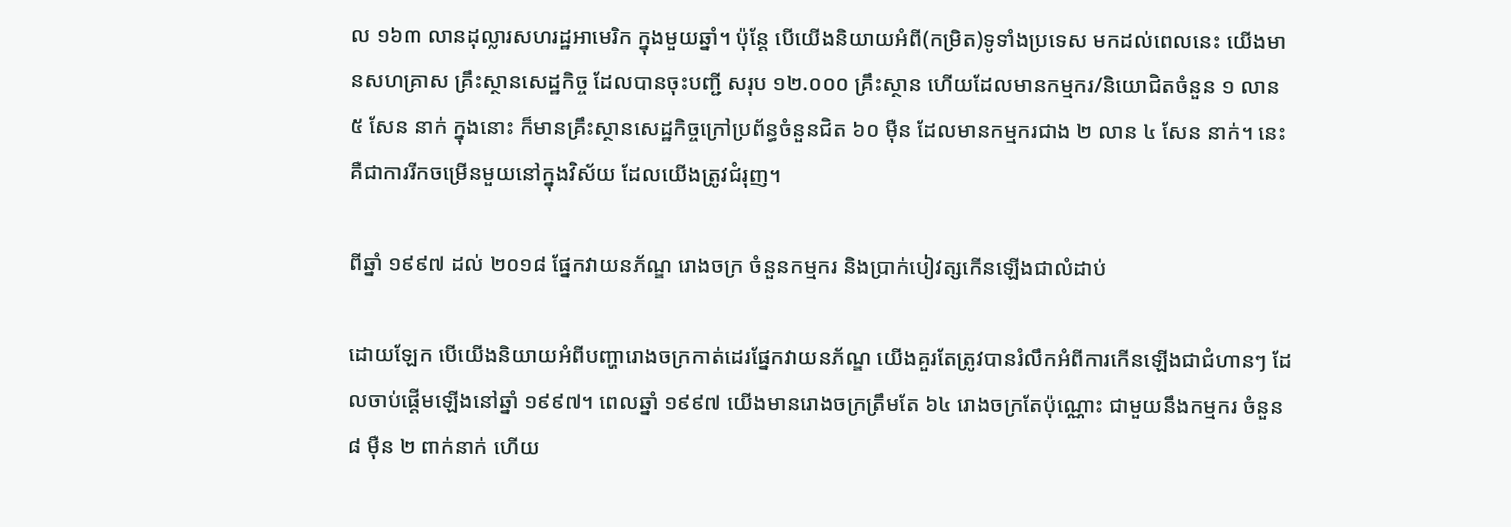ល ១៦៣ លានដុល្លារសហរដ្ឋអាមេរិក ក្នុងមួយឆ្នាំ។ ប៉ុន្តែ បើយើងនិយាយអំពី(កម្រិត)ទូទាំងប្រទេស មកដល់ពេលនេះ យើងមានសហគ្រាស គ្រឹះស្ថានសេដ្ឋកិច្ច ដែលបានចុះបញ្ជី សរុប ១២.០០០ គ្រឹះស្ថាន ហើយដែលមានកម្មករ/និយោជិតចំនួន ១ លាន ៥ សែន នាក់ ក្នុងនោះ ក៏មានគ្រឹះស្ថានសេដ្ឋកិច្ចក្រៅប្រព័ន្ធចំនួនជិត ៦០ ម៉ឺន ដែលមានកម្មករជាង ២ លាន ៤ សែន នាក់។ នេះគឺជាការរីកចម្រើនមួយនៅក្នុងវិស័យ ដែលយើងត្រូវជំរុញ។

ពីឆ្នាំ ១៩៩៧ ដល់ ២០១៨ ផ្នែកវាយនភ័ណ្ឌ រោងចក្រ ចំនួនកម្មករ និងប្រាក់បៀវត្សកើនឡើងជាលំដាប់

ដោយឡែក បើយើងនិយាយអំពីបញ្ហារោងចក្រកាត់ដេរផ្នែកវាយនភ័ណ្ឌ យើងគួរតែត្រូវបានរំលឹកអំពីការកើនឡើងជាជំហានៗ ដែលចាប់ផ្ដើមឡើងនៅឆ្នាំ ១៩៩៧។ ពេលឆ្នាំ ១៩៩៧ យើងមានរោងចក្រត្រឹមតែ ៦៤ រោងចក្រតែប៉ុណ្ណោះ ជាមួយនឹងកម្មករ ចំនួន ៨ ម៉ឺន ២ ពាក់នាក់ ហើយ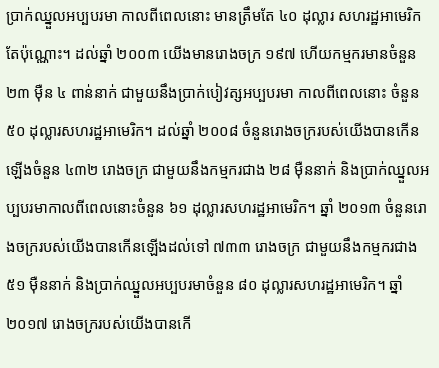ប្រាក់ឈ្នួលអប្បបរមា កាលពីពេលនោះ មានត្រឹមតែ ៤០ ដុល្លារ សហរដ្ឋអាមេរិកតែប៉ុណ្ណោះ។ ដល់ឆ្នាំ ២០០៣ យើងមានរោងចក្រ ១៩៧ ហើយកម្មករមានចំនួន ២៣ ម៉ឺន ៤ ពាន់នាក់ ជាមួយនឹងប្រាក់បៀវត្សអប្បបរមា កាលពីពេលនោះ ចំនួន ៥០ ដុល្លារសហរដ្ឋអាមេរិក។ ដល់ឆ្នាំ ២០០៨ ចំនួនរោងចក្ររបស់យើងបានកើនឡើងចំនួន ៤៣២ រោងចក្រ ជាមួយនឹងកម្មករជាង ២៨ ម៉ឺននាក់ និងប្រាក់ឈ្នួលអប្បបរមាកាលពីពេលនោះចំនួន ៦១ ដុល្លារសហរដ្ឋអាមេរិក។ ឆ្នាំ ២០១៣ ចំនួនរោងចក្ររបស់យើងបានកើនឡើងដល់ទៅ ៧៣៣ រោងចក្រ ជាមួយនឹងកម្មករជាង ៥១ ម៉ឺននាក់ និងប្រាក់ឈ្នួលអប្បបរមាចំនួន ៨០ ដុល្លារសហរដ្ឋអាមេរិក។ ឆ្នាំ ២០១៧ រោងចក្ររបស់យើងបានកើ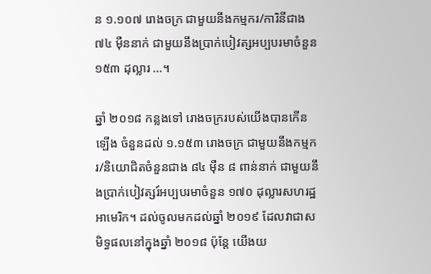ន ១.១០៧ រោងចក្រ ជាមួយនឹងកម្មករ/ការិនីជាង ៧៤ ម៉ឺននាក់ ជាមួយនឹងប្រាក់បៀវត្សអប្បបរមាចំនួន ១៥៣ ដុល្លារ …។

ឆ្នាំ ២០១៨ កន្លងទៅ រោងចក្ររបស់យើងបានកើនឡើង ចំនួនដល់ ១.១៥៣ រោងចក្រ ជាមួយនឹងកម្មករ/និយោជិតចំនួនជាង ៨៤ ម៉ឺន ៨ ពាន់នាក់ ជាមួយនឹងប្រាក់បៀវត្សរ៍អប្បបរមាចំនួន ១៧០ ដុល្លារសហរដ្ឋអាមេរិក។ ដល់ចូលមកដល់ឆ្នាំ ២០១៩ ដែលវាជាសមិទ្ធផលនៅក្នុងឆ្នាំ ២០១៨ ប៉ុន្តែ យើងយ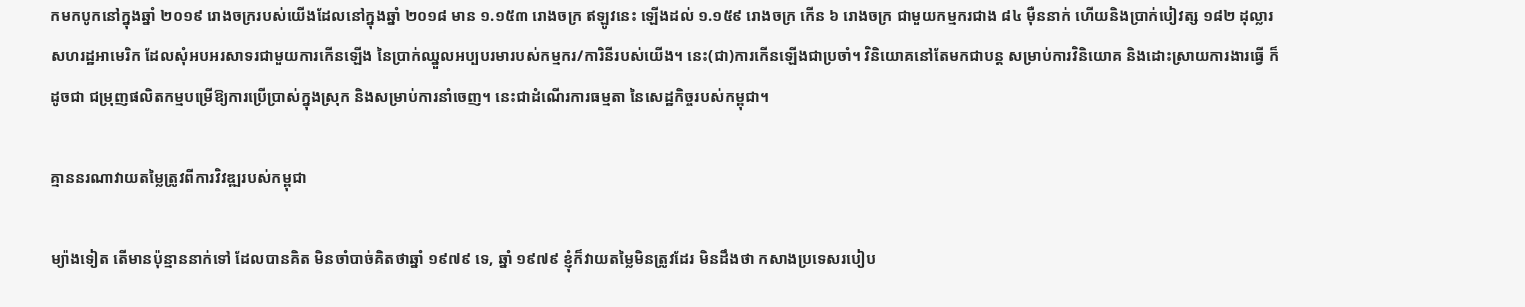កមកបូកនៅក្នុងឆ្នាំ ២០១៩ រោងចក្ររបស់យើងដែលនៅក្នុងឆ្នាំ ២០១៨ មាន ១.១៥៣ រោងចក្រ ឥឡូវនេះ ឡើងដល់ ១.១៥៩ រោងចក្រ កើន ៦ រោងចក្រ ជាមួយកម្មករជាង ៨៤ ម៉ឺននាក់ ហើយនិងប្រាក់បៀវត្ស ១៨២ ដុល្លារសហរដ្ឋអាមេរិក ដែលសុំអបអរសាទរជាមួយការកើនឡើង នៃប្រាក់ឈ្នួលអប្បបរមារបស់កម្មករ/ការិនីរបស់យើង។ នេះ(ជា)ការកើនឡើងជាប្រចាំ។ វិនិយោគនៅតែមកជាបន្ត សម្រាប់ការវិនិយោគ និងដោះស្រាយការងារធ្វើ ក៏ដូចជា ជម្រុញផលិតកម្មបម្រើឱ្យការប្រើប្រាស់ក្នុងស្រុក និងសម្រាប់ការនាំចេញ។ នេះជាដំណើរការធម្មតា នៃសេដ្ឋកិច្ចរបស់កម្ពុជា។

គ្មាននរណាវាយតម្លៃត្រូវពីការវិវឌ្ឍរបស់កម្ពុជា

ម្យ៉ាងទៀត តើមានប៉ុន្មាននាក់ទៅ ដែលបានគិត មិនចាំបាច់គិតថាឆ្នាំ ១៩៧៩ ទេ, ឆ្នាំ ១៩៧៩ ខ្ញុំក៏វាយតម្លៃមិនត្រូវដែរ មិនដឹងថា កសាងប្រទេសរបៀប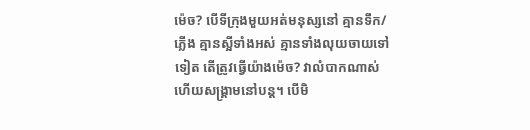ម៉េច? បើទីក្រុងមួយអត់មនុស្សនៅ គ្មានទឹក/ភ្លើង គ្មានស្អីទាំងអស់ គ្មានទាំងលុយចាយទៅទៀត តើត្រូវធ្វើយ៉ាងម៉េច? វាលំបាកណាស់ ហើយសង្គ្រាមនៅបន្ត។ បើមិ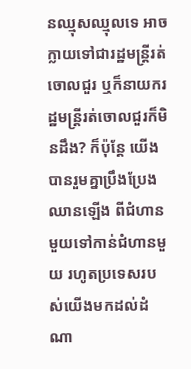នឈ្មុសឈ្មុលទេ អាចក្លាយទៅជារដ្ឋមន្ត្រីរត់ចោលជួរ ឬក៏នាយករដ្ឋមន្ត្រីរត់ចោលជួរក៏មិនដឹង? ក៏ប៉ុន្តែ យើងបានរួមគ្នាប្រឹងប្រែងឈានឡើង ពីជំហានមួយទៅកាន់ជំហានមួយ រហូតប្រទេសរបស់យើងមកដល់ដំណា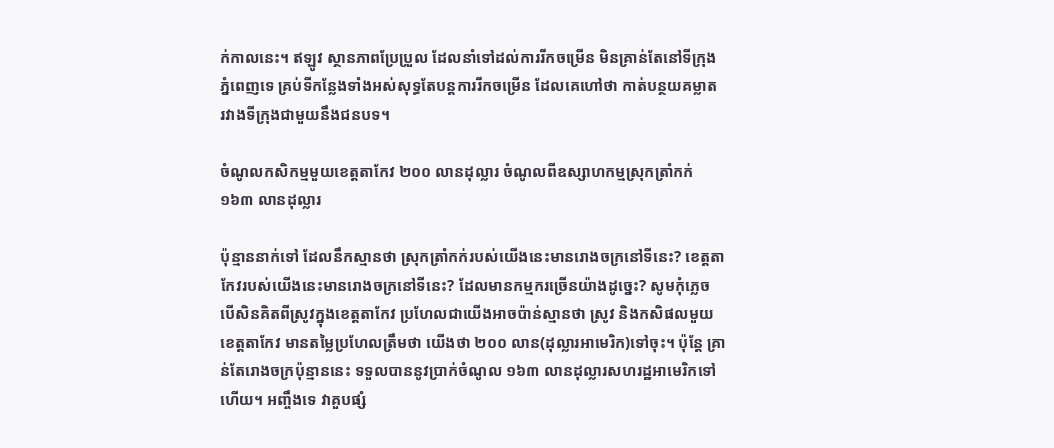ក់កាលនេះ។ ឥឡូវ ស្ថានភាពប្រែប្រួល ដែលនាំទៅដល់ការរីកចម្រើន មិនគ្រាន់តែនៅទីក្រុងភ្នំពេញទេ គ្រប់ទីកន្លែងទាំងអស់សុទ្ធតែបន្តការរីកចម្រើន ដែលគេហៅថា កាត់បន្ថយគម្លាត រវាងទីក្រុងជាមួយនឹងជនបទ។

ចំណូលកសិកម្មមួយខេត្តតាកែវ ២០០ លានដុល្លារ ចំណូលពីឧស្សាហកម្មស្រុកត្រាំកក់ ១៦៣ លានដុល្លារ

ប៉ុន្មាននាក់ទៅ ដែលនឹកស្មានថា ស្រុកត្រាំកក់របស់យើងនេះមានរោងចក្រនៅទីនេះ? ខេត្តតាកែវរបស់យើងនេះមានរោងចក្រនៅទីនេះ? ដែលមានកម្មករច្រើនយ៉ាងដូច្នេះ? សូមកុំភ្លេច បើសិនគិតពីស្រូវក្នុងខេត្តតាកែវ ប្រហែលជាយើងអាចប៉ាន់ស្មានថា ស្រូវ និងកសិផលមួយខេត្តតាកែវ មានតម្លៃប្រហែលត្រឹមថា យើងថា ២០០ លាន(ដុល្លារអាមេរិក)ទៅចុះ។ ប៉ុន្តែ គ្រាន់តែរោងចក្រប៉ុន្មាននេះ ទទួលបាននូវប្រាក់ចំណូល ១៦៣ លានដុល្លារសហរដ្ឋអាមេរិកទៅហើយ។ អញ្ចឹងទេ វាគួបផ្សំ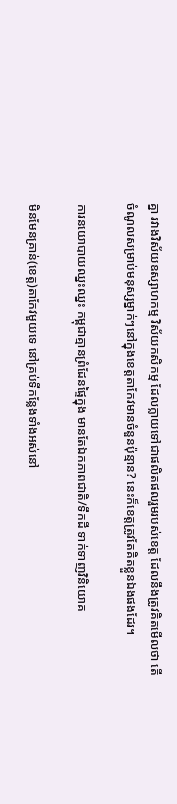គ្នា រវាងវិស័យឧស្សាហកម្ម វិស័យកសិកម្ម ដែលក្លាយទៅជាផលិតផលរួមរបស់ខេត្ត ដែលនឹងត្រូវគិតមើលថា តើចំណូលសម្រាប់មនុស្សម្នាក់ៗនៅក្នុងខេត្តតាកែវមានចំនួនប៉ុន្មាន? នេះក៏ខេត្តត្រូវតែគិតខ្លួនឯងផងដែរ។

ការនយោបាយឈ្នះឈ្នះ កម្ពុជាគ្មានព្រំដែនផ្ទៃក្នុង មានតែឯកភាពជាតិ/ទឹកដី ទាក់ទាញវិនិយោគ

មិនមែនគ្រាន់(ខេត្ត)តាកែវមួយទេ នៅគ្រប់ទីកន្លែងទាំងអស់នៅ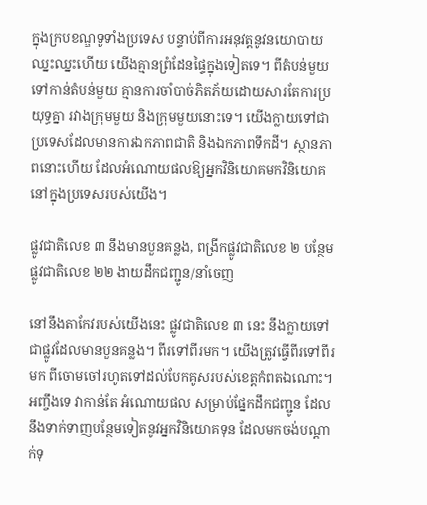ក្នុងក្របខណ្ឌទូទាំងប្រទេស បន្ទាប់ពីការអនុវត្តនូវនយោបាយឈ្នះឈ្នះហើយ យើងគ្មានព្រំដែនផ្ទៃក្នុងទៀតទេ។ ពីតំបន់មួយទៅកាន់តំបន់មួយ គ្មានការចាំបាច់ភិតភ័យដោយសារតែការប្រយុទ្ធគ្នា រវាងក្រុមមួយ និងក្រុមមួយនោះទេ។ យើងក្លាយទៅជាប្រទេសដែលមានការឯកភាពជាតិ និងឯកភាពទឹកដី។ ស្ថានភាពនោះហើយ ដែលអំណោយផលឱ្យអ្នកវិនិយោគមកវិនិយោគនៅក្នុងប្រទេសរបស់យើង។

ផ្លូវជាតិលេខ ៣ នឹងមានបួនគន្លង, ពង្រីកផ្លូវជាតិលេខ ២ បន្ថែមផ្លូវជាតិលេខ ២២ ងាយដឹកជញ្ជូន/នាំចេញ

នៅនឹងតាកែវរបស់យើងនេះ ផ្លូវជាតិលេខ ៣ នេះ នឹងក្លាយទៅជាផ្លូវដែលមានបួនគន្លង។ ពីរទៅពីរមក។ យើងត្រូវធ្វើពីរទៅពីរមក ពីចោមចៅរហូតទៅដល់បែកគូសរបស់ខេត្តកំពតឯណោះ។ អញ្ចឹងទេ វាកាន់តែ អំណោយផល សម្រាប់ផ្នែកដឹកជញ្ជូន ដែលនឹងទាក់ទាញបន្ថែមទៀតនូវអ្នកវិនិយោគទុន ដែលមកចង់បណ្តាក់ទុ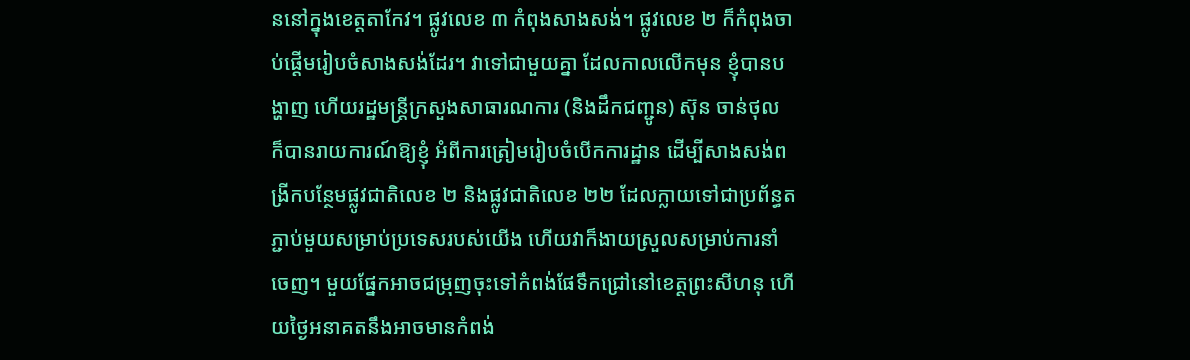ននៅក្នុងខេត្តតាកែវ។ ផ្លូវលេខ ៣ កំពុងសាងសង់។ ផ្លូវលេខ ២ ក៏កំពុងចាប់ផ្តើមរៀបចំសាងសង់ដែរ។ វាទៅជាមួយគ្នា ដែលកាលលើកមុន ខ្ញុំបានបង្ហាញ ហើយរដ្ឋមន្ត្រីក្រសួងសាធារណការ (និងដឹកជញ្ជូន) ស៊ុន ចាន់ថុល ក៏បានរាយការណ៍ឱ្យខ្ញុំ អំពីការត្រៀមរៀបចំបើកការដ្ឋាន ដើម្បីសាងសង់ពង្រីកបន្ថែមផ្លូវជាតិលេខ ២ និងផ្លូវជាតិលេខ ២២ ដែលក្លាយទៅជាប្រព័ន្ធតភ្ជាប់មួយសម្រាប់ប្រទេសរបស់យើង ហើយវាក៏ងាយស្រួលសម្រាប់ការនាំចេញ។ មួយផ្នែកអាចជម្រុញចុះទៅកំពង់ផែទឹកជ្រៅនៅខេត្តព្រះសីហនុ ហើយថ្ងៃអនាគតនឹងអាចមានកំពង់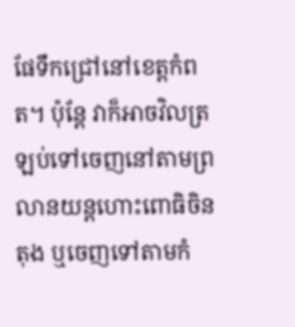ផែទឹកជ្រៅនៅខេត្តកំពត។ ប៉ុន្តែ វាក៏អាចវិលត្រឡប់ទៅចេញនៅតាមព្រលានយន្តហោះពោធិចិនតុង ឬចេញទៅតាមកំ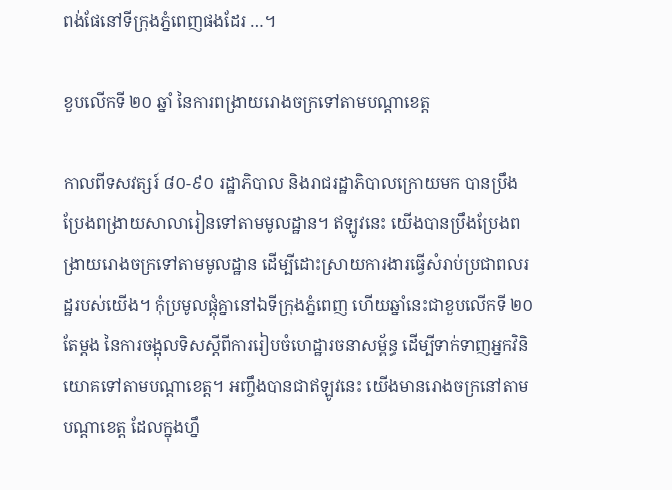ពង់ផែនៅទីក្រុងភ្នំពេញផងដែរ …។

ខួបលើកទី ២០ ឆ្នាំ នៃការពង្រាយរោងចក្រទៅតាមបណ្តាខេត្ត

កាលពីទសវត្សរ៍ ៨០-៩០ រដ្ឋាភិបាល និងរាជរដ្ឋាភិបាលក្រោយមក បានប្រឹងប្រែងពង្រាយសាលារៀនទៅតាមមូលដ្ឋាន។ ឥឡូវនេះ យើងបានប្រឹងប្រែងពង្រាយរោងចក្រទៅតាមមូលដ្ឋាន ដើម្បីដោះស្រាយការងារធ្វើសំរាប់ប្រជាពលរដ្ឋរបស់យើង។ កុំប្រមូលផ្តុំគ្នានៅឯទីក្រុងភ្នំពេញ ហើយឆ្នាំនេះជាខួបលើកទី ២០ តែម្តង នៃការចង្អុលទិសស្តីពីការរៀបចំហេដ្ឋារចនាសម្ព័ន្ធ ដើម្បីទាក់ទាញអ្នកវិនិយោគទៅតាមបណ្តាខេត្ត។ អញ្ចឹងបានជាឥឡូវនេះ យើងមានរោងចក្រនៅតាមបណ្តាខេត្ត ដែលក្នុងហ្នឹ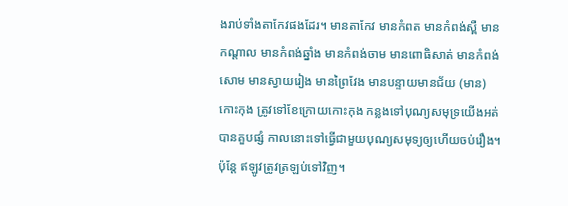ងរាប់ទាំងតាកែវផងដែរ។ មានតាកែវ មានកំពត មានកំពង់ស្ពឺ មានកណ្តាល មានកំពង់ឆ្នាំង មានកំពង់ចាម មានពោធិសាត់ មានកំពង់សោម មានស្វាយរៀង មានព្រៃវែង មានបន្ទាយមានជ័យ (មាន)កោះកុង ត្រូវទៅខែក្រោយកោះកុង កន្លងទៅបុណ្យសមុទ្រយើងអត់បានគួបផ្សំ កាលនោះទៅធ្វើជាមួយបុណ្យសមុទ្យឲ្យហើយចប់រឿង។ ប៉ុន្តែ ឥឡូវត្រូវត្រឡប់ទៅវិញ។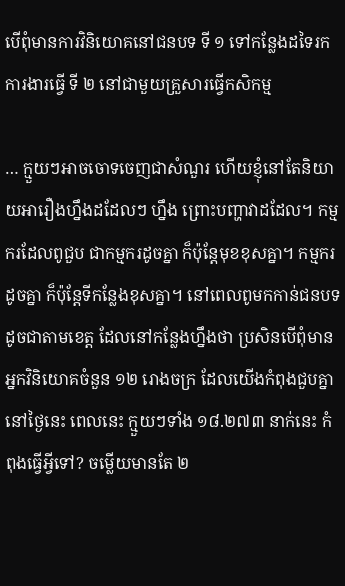បើពុំមានការវិនិយោគនៅជនបទ ទី ១ ទៅកន្លែងដទៃរកការងារធ្វើ ទី ២ នៅជាមួយគ្រួសារធ្វើកសិកម្ម

… ក្មួយៗអាចចោទចេញជាសំណួរ ហើយខ្ញុំនៅតែនិយាយអារឿងហ្នឹងដដែលៗ ហ្នឹង ព្រោះបញ្ហាវាដដែល។ កម្មករដែលពូជួប ជាកម្មករដូចគ្នា ក៏ប៉ុន្តែមុខខុសគ្នា។ កម្មករដូចគ្នា ក៏ប៉ុន្តែទីកន្លែងខុសគ្នា។ នៅពេលពូមកកាន់ជនបទ ដូចជាតាមខេត្ត ដែលនៅកន្លែងហ្នឹងថា ប្រសិនបើពុំមានអ្នកវិនិយោគចំនួន ១២ រោងចក្រ ដែលយើងកំពុងជួបគ្នានៅថ្ងៃនេះ ពេលនេះ ក្មួយៗទាំង ១៨.២៧៣ នាក់នេះ កំពុងធ្វើអ្វីទៅ? ចម្លើយមានតែ ២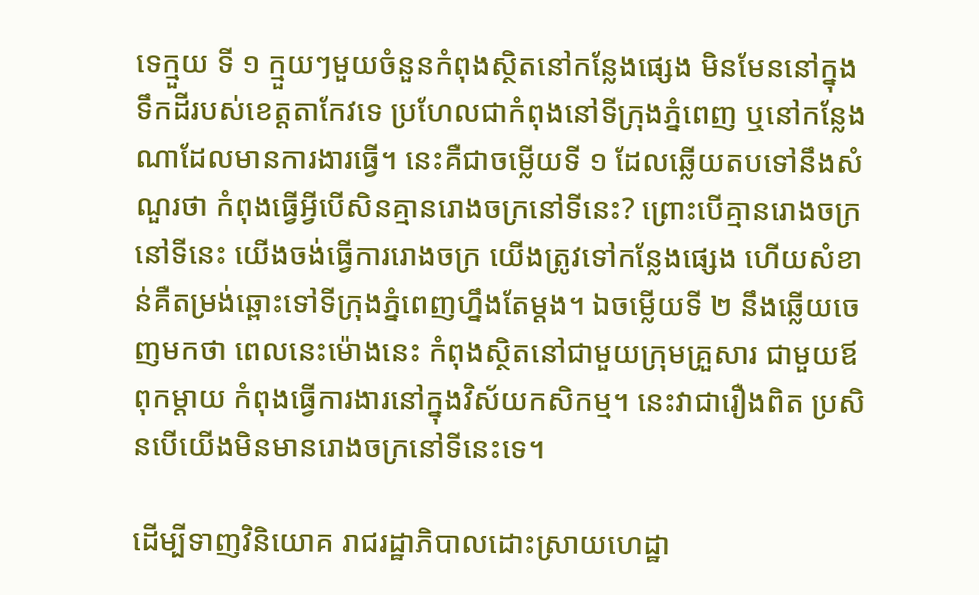ទេក្មួយ ទី ១ ក្មួយៗមួយចំនួនកំពុងស្ថិតនៅកន្លែងផ្សេង មិនមែននៅក្នុងទឹកដីរបស់ខេត្តតាកែវទេ ប្រហែលជាកំពុងនៅទីក្រុងភ្នំពេញ ឬនៅកន្លែងណាដែលមានការងារធ្វើ។ នេះគឺជាចម្លើយទី ១ ដែលឆ្លើយតបទៅនឹងសំណួរថា កំពុងធ្វើអ្វីបើសិនគ្មានរោងចក្រនៅទីនេះ? ព្រោះបើគ្មានរោងចក្រនៅទីនេះ យើងចង់ធ្វើការរោងចក្រ យើងត្រូវទៅកន្លែងផ្សេង ហើយសំខាន់គឺតម្រង់ឆ្ពោះទៅទីក្រុងភ្នំពេញហ្នឹងតែម្តង។ ឯចម្លើយទី ២ នឹងឆ្លើយចេញមកថា ពេលនេះម៉ោងនេះ កំពុងស្ថិតនៅជាមួយក្រុមគ្រួសារ ជាមួយឪពុកម្តាយ កំពុងធ្វើការងារនៅក្នុងវិស័យកសិកម្ម។ នេះវាជារឿងពិត ប្រសិនបើយើងមិនមានរោងចក្រនៅទីនេះទេ។

ដើម្បីទាញវិនិយោគ រាជរដ្ឋាភិបាលដោះស្រាយហេដ្ឋា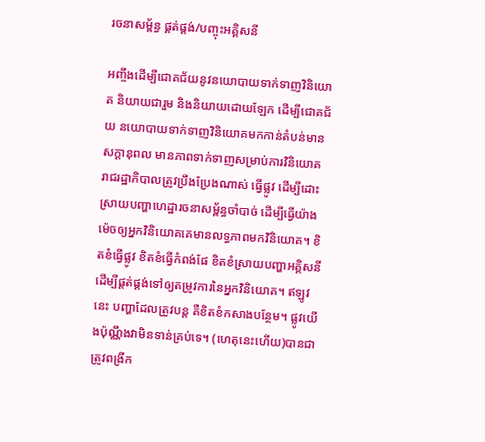រចនាសម្ព័ន្ធ ផ្គត់ផ្គង់/បញ្ចុះអគ្គិសនី

អញ្ចឹងដើម្បីជោគជ័យនូវនយោបាយទាក់ទាញវិនិយោគ និយាយជារួម និងនិយាយដោយឡែក ដើម្បីជោគជ័យ នយោបាយទាក់ទាញវិនិយោគមកកាន់តំបន់មានសក្តានុពល មានភាពទាក់ទាញសម្រាប់ការវិនិយោគ រាជរដ្ឋាភិបាលត្រូវប្រឹងប្រែងណាស់ ធ្វើផ្លូវ ដើម្បីដោះស្រាយបញ្ហាហេដ្ឋារចនាសម្ព័ន្ធចាំបាច់ ដើម្បីធ្វើយ៉ាងម៉េចឲ្យអ្នកវិនិយោគគេមានលទ្ធភាពមកវិនិយោគ។ ខិតខំធ្វើផ្លូវ ខិតខំធ្វើកំពង់ផែ ខិតខំស្រាយបញ្ហាអគ្គិសនី ដើម្បីផ្តត់ផ្គង់ទៅឲ្យតម្រូវការនៃអ្នកវិនិយោគ។ ឥឡូវនេះ បញ្ហាដែលត្រូវបន្ត គឺខិតខំកសាងបន្ថែម។ ផ្លូវយើងប៉ុណ្ណឹងវាមិនទាន់គ្រប់ទេ។ (ហេតុនេះហើយ)បានជាត្រូវពង្រីក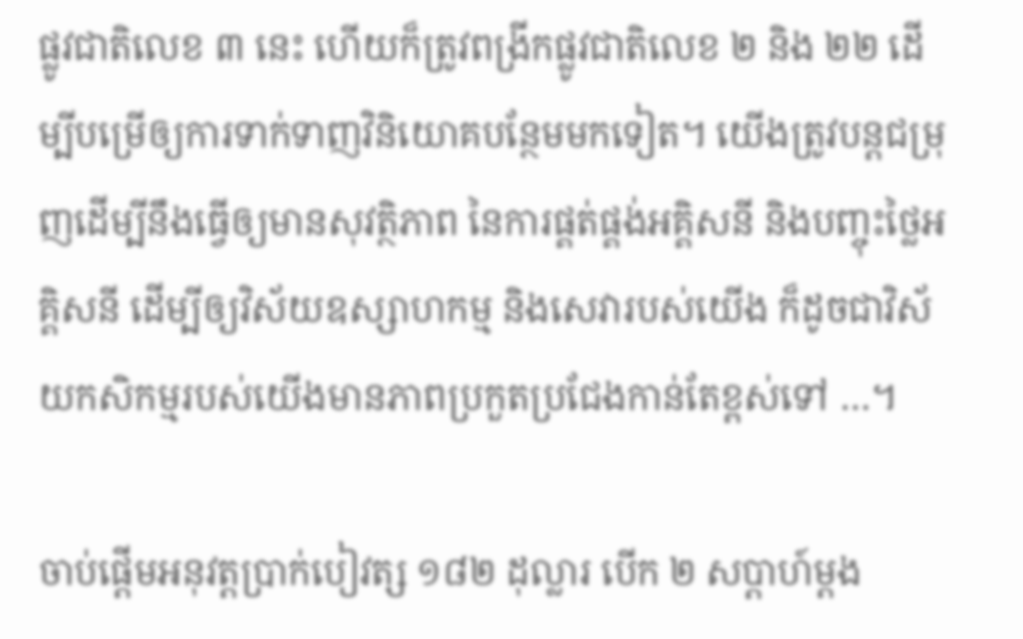ផ្លូវជាតិលេខ ៣ នេះ ហើយក៏ត្រូវពង្រីកផ្លូវជាតិលេខ ២ និង ២២ ដើម្បីបម្រើឲ្យការទាក់ទាញវិនិយោគបន្ថែមមកទៀត។ យើងត្រូវបន្តជម្រុញដើម្បីនឹងធ្វើឲ្យមានសុវត្ថិភាព នៃការផ្គត់ផ្គង់អគ្គិសនី និងបញ្ចុះថ្លៃអគ្គិសនី ដើម្បីឲ្យវិស័យឧស្សាហកម្ម និងសេវារបស់យើង ក៏ដូចជាវិស័យកសិកម្មរបស់យើងមានភាពប្រកួតប្រជែងកាន់តែខ្ពស់ទៅ …។

ចាប់ផ្តើមអនុវត្តប្រាក់បៀវត្ស ១៨២ ដុល្លារ បើក ២ សប្តាហ៍ម្តង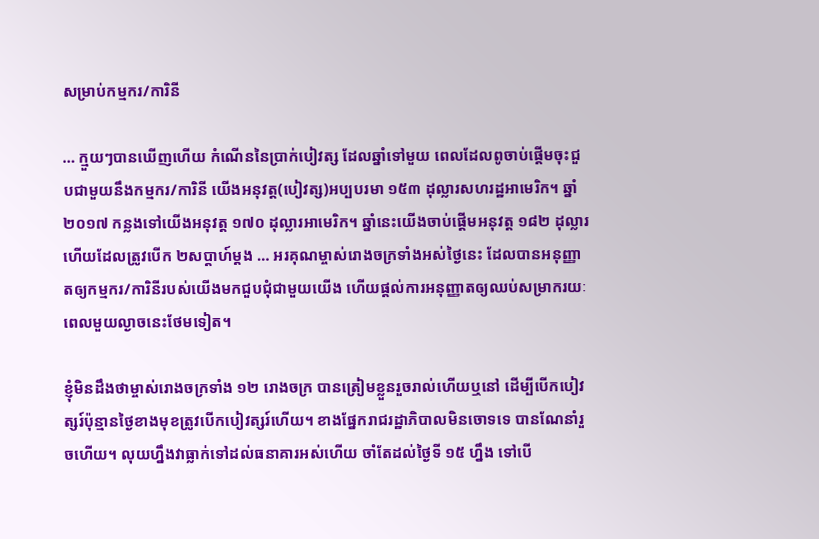សម្រាប់កម្មករ/ការិនី

… ក្មួយៗបានឃើញហើយ កំណើននៃប្រាក់បៀវត្ស ដែលឆ្នាំទៅមួយ ពេលដែលពូចាប់ផ្តើមចុះជួបជាមួយនឹងកម្មករ/ការិនី យើងអនុវត្ត(បៀវត្ស)អប្បបរមា ១៥៣ ដុល្លារសហរដ្ឋអាមេរិក។ ឆ្នាំ ២០១៧ កន្លងទៅយើងអនុវត្ត ១៧០ ដុល្លារអាមេរិក។ ឆ្នាំនេះយើងចាប់ផ្តើមអនុវត្ត ១៨២ ដុល្លារ ហើយដែលត្រូវបើក ២សប្តាហ៍ម្តង … អរគុណម្ចាស់រោងចក្រទាំងអស់ថ្ងៃនេះ ដែលបានអនុញ្ញាតឲ្យកម្មករ/ការិនីរបស់យើងមកជួបជុំជាមួយយើង ហើយផ្តល់ការអនុញ្ញាតឲ្យឈប់សម្រាករយៈពេលមួយល្ងាចនេះថែមទៀត។

ខ្ញុំមិនដឹងថាម្ចាស់រោងចក្រទាំង ១២ រោងចក្រ បានត្រៀមខ្លួនរួចរាល់ហើយឬនៅ ដើម្បីបើកបៀវត្សរ៍ប៉ុន្មានថ្ងៃខាងមុខត្រូវបើកបៀវត្សរ៍ហើយ។ ខាងផ្នែករាជរដ្ឋាភិបាលមិនចោទទេ បានណែនាំរួចហើយ។ លុយហ្នឹងវាធ្លាក់ទៅដល់ធនាគារអស់ហើយ ចាំតែដល់ថ្ងៃទី ១៥ ហ្នឹង ទៅបើ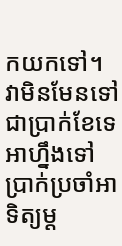កយកទៅ។ វាមិនមែនទៅជាប្រាក់ខែទេ អាហ្នឹងទៅប្រាក់ប្រចាំអាទិត្យម្ត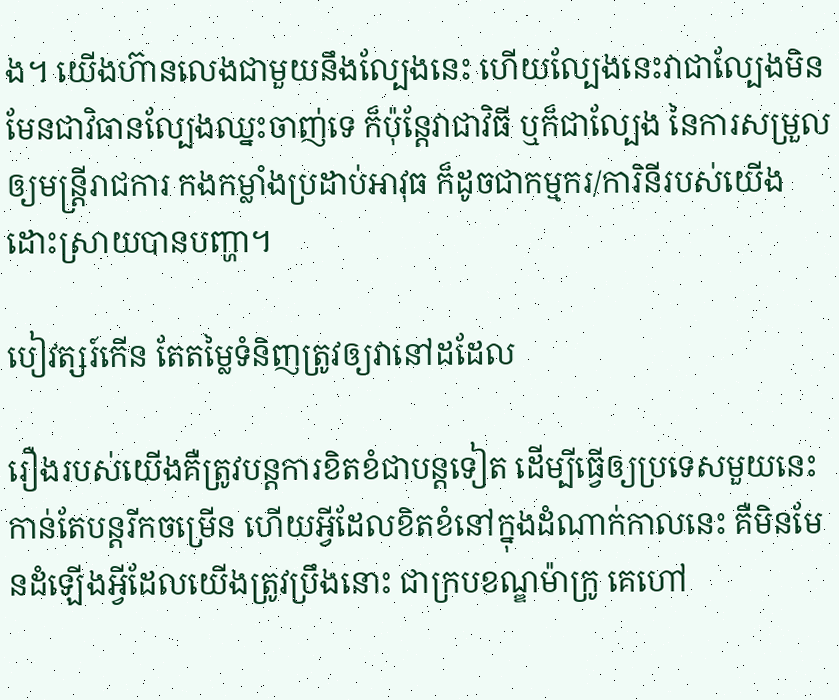ង។ យើងហ៊ានលេងជាមួយនឹងល្បែងនេះ ហើយល្បែងនេះវាជាល្បែងមិនមែនជាវិធានល្បែងឈ្នះចាញ់ទេ ក៏ប៉ុន្តែវាជាវិធី ឬក៏ជាល្បែង នៃការសម្រួលឲ្យមន្ត្រីរាជការ កងកម្លាំងប្រដាប់អាវុធ ក៏ដូចជាកម្មករ/ការិនីរបស់យើងដោះស្រាយបានបញ្ហា។

បៀវត្សរ៍កើន តែតម្លៃទំនិញត្រូវឲ្យវានៅដដែល

រឿងរបស់យើងគឺត្រូវបន្តការខិតខំជាបន្តទៀត ដើម្បីធ្វើឲ្យប្រទេសមួយនេះកាន់តែបន្តរីកចម្រើន ហើយអ្វីដែលខិតខំនៅក្នុងដំណាក់កាលនេះ គឺមិនមែនដំឡើងអ្វីដែលយើងត្រូវប្រឹងនោះ ជាក្របខណ្ឌម៉ាក្រូ គេហៅ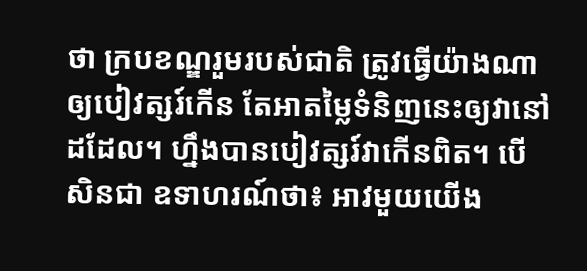ថា ក្របខណ្ឌរួមរបស់ជាតិ ត្រូវធ្វើយ៉ាងណាឲ្យបៀវត្សរ៍កើន តែអាតម្លៃទំនិញនេះឲ្យវានៅដដែល។ ហ្នឹងបានបៀវត្សរ៍វាកើនពិត។ បើសិនជា ឧទាហរណ៍ថា៖ អាវមួយយើង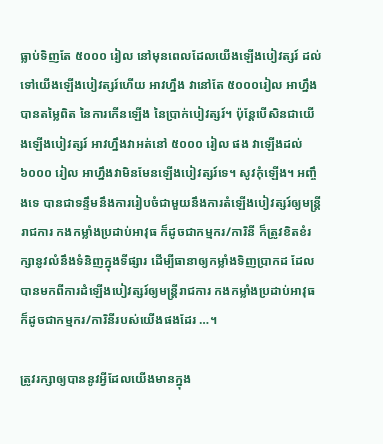ធ្លាប់ទិញតែ ៥០០០ រៀល នៅមុនពេលដែលយើងឡើងបៀវត្សរ៍ ដល់ទៅយើងឡើងបៀវត្សរ៍ហើយ អាវហ្នឹង វានៅតែ ៥០០០រៀល អាហ្នឹងបានតម្លៃពិត នៃការកើនឡើង នៃប្រាក់បៀវត្សរ៍។ ប៉ុន្តែបើសិនជាយើងឡើងបៀវត្សរ៍ អាវហ្នឹងវាអត់នៅ ៥០០០ រៀល ផង វាឡើងដល់ ៦០០០ រៀល អាហ្នឹងវាមិនមែនឡើងបៀវត្សរ៍ទេ។ សូវកុំឡើង។ អញ្ចឹងទេ បានជាទន្ទឹមនឹងការរៀបចំជាមួយនឹងការតំឡើងបៀវត្សរ៍ឲ្យមន្ត្រីរាជការ កងកម្លាំងប្រដាប់អាវុធ ក៏ដូចជាកម្មករ/ការិនី ក៏ត្រូវខិតខំរក្សានូវលំនឹងទំនិញក្នុងទីផ្សារ ដើម្បីធានាឲ្យកម្លាំងទិញប្រាកដ ដែលបានមកពីការដំឡើងបៀវត្សរ៍ឲ្យមន្ត្រីរាជការ កងកម្លាំងប្រដាប់អាវុធ ក៏ដូចជាកម្មករ/ការិនីរបស់យើងផងដែរ …។

ត្រូវរក្សាឲ្យបាននូវអ្វីដែលយើងមានក្នុង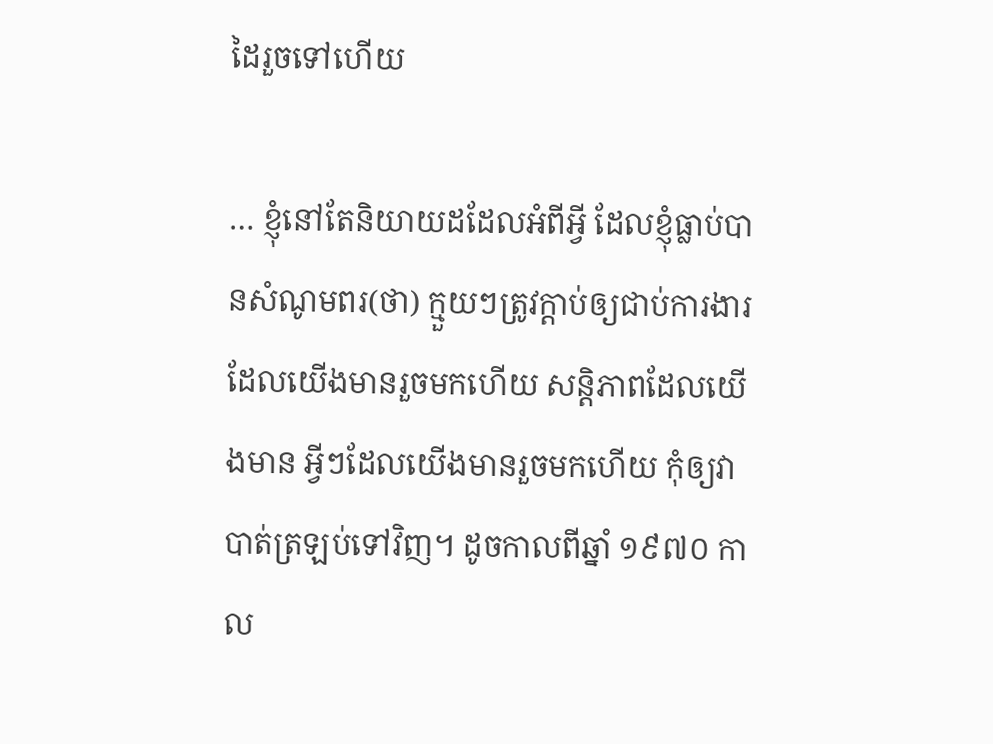ដៃរួចទៅហើយ

… ខ្ញុំនៅតែនិយាយដដែលអំពីអ្វី ដែលខ្ញុំធ្លាប់បានសំណូមពរ(ថា) ក្មួយៗត្រូវក្តាប់ឲ្យជាប់ការងារដែលយើងមានរួចមកហើយ សន្តិភាពដែលយើងមាន អ្វីៗដែលយើងមានរួចមកហើយ កុំឲ្យវាបាត់ត្រឡប់ទៅវិញ។ ដូចកាលពីឆ្នាំ ១៩៧០ កាល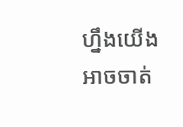ហ្នឹងយើងអាចចាត់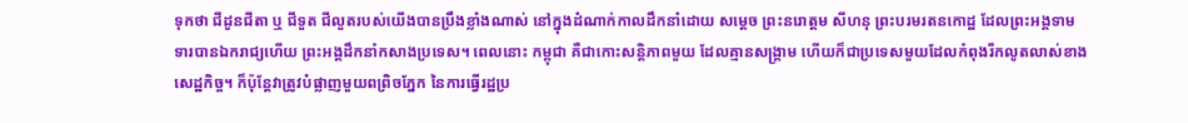ទុកថា ជីដូនជីតា ឬ ជីទួត ជីលួតរបស់យើងបានប្រឹងខ្លាំងណាស់ នៅក្នុងដំណាក់កាលដឹកនាំដោយ សម្តេច ព្រះនរោត្តម សីហនុ ព្រះបរមរតនកោដ្ឋ ដែលព្រះអង្គទាមទារបានឯករាជ្យហើយ ព្រះអង្គដឹកនាំកសាងប្រទេស។ ពេលនោះ កម្ពុជា គឺជាកោះសន្តិភាពមួយ ដែលគ្មានសង្គ្រាម ហើយក៏ជាប្រទេសមួយដែលកំពុងរីកលូតលាស់ខាងសេដ្ឋកិច្ច។ ក៏ប៉ុន្តែវាត្រូវបំផ្លាញមួយពព្រិចភ្នែក នៃការធ្វើរដ្ឋប្រ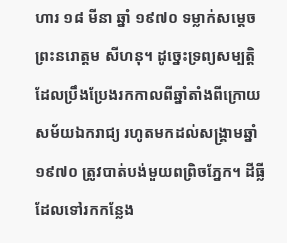ហារ ១៨ មីនា ឆ្នាំ ១៩៧០ ទម្លាក់សម្តេច ព្រះនរោត្តម សីហនុ។ ដូច្នេះទ្រព្យសម្បត្តិដែលប្រឹងប្រែងរកកាលពីឆ្នាំតាំងពីក្រោយសម័យឯករាជ្យ រហូតមកដល់សង្គ្រាមឆ្នាំ ១៩៧០ ត្រូវបាត់បង់មួយពព្រិចភ្នែក។ ដីធ្លីដែលទៅរកកន្លែង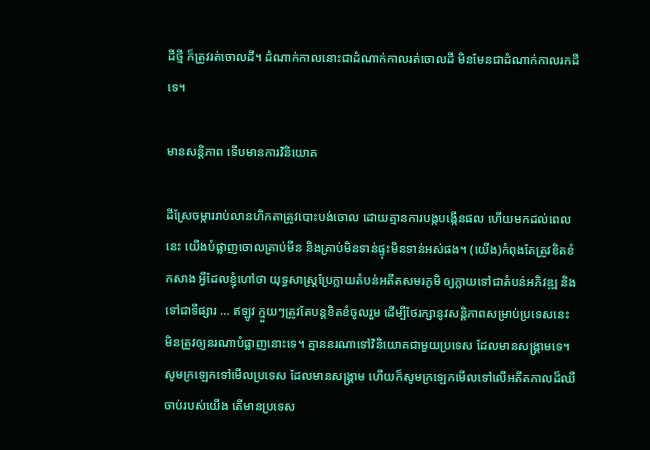ដីថ្មី ក៏ត្រូវរត់ចោលដី។ ដំណាក់កាលនោះជាដំណាក់កាលរត់ចោលដី មិនមែនជាដំណាក់កាលរកដីទេ។

មានសន្តិភាព ទើបមានការវិនិយោគ

ដីស្រែចម្ការរាប់លានហិកតាត្រូវបោះបង់ចោល ដោយគ្មានការបង្កបង្កើនផល ហើយមកដល់ពេលនេះ យើងបំផ្លាញចោលគ្រាប់មីន និងគ្រាប់មិនទាន់ផ្ទុះមិនទាន់អស់ផង។ (យើង)កំពុងតែត្រូវខិតខំកសាង អ្វីដែលខ្ញុំហៅថា យុទ្ធសាស្រ្តប្រែក្លាយតំបន់អតីតសមរភូមិ ឲ្យក្លាយទៅជាតំបន់អភិវឌ្ឍ និងទៅជាទីផ្សារ … ឥឡូវ ក្មួយៗត្រូវតែបន្តខិតខំចូលរួម ដើម្បីថែរក្សានូវសន្តិភាពសម្រាប់ប្រទេសនេះ មិនត្រូវឲ្យនរណាបំផ្លាញនោះទេ។ គ្មាននរណាទៅវិនិយោគជាមួយប្រទេស ដែលមានសង្គ្រាមទេ។ សូមក្រឡេកទៅមើលប្រទេស ដែលមានសង្គ្រាម ហើយក៏សូមក្រឡេកមើលទៅលើអតីតកាលដ៏ឈឺចាប់របស់យើង តើមានប្រទេស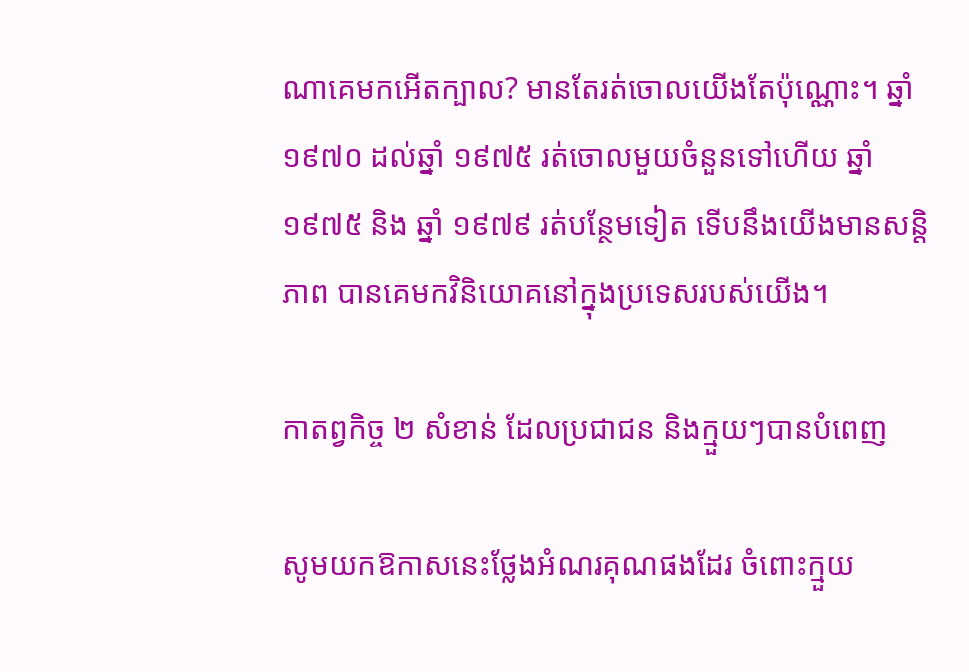ណាគេមកអើតក្បាល? មានតែរត់ចោលយើងតែប៉ុណ្ណោះ។ ឆ្នាំ ១៩៧០ ដល់ឆ្នាំ ១៩៧៥ រត់ចោលមួយចំនួនទៅហើយ ឆ្នាំ ១៩៧៥ និង ឆ្នាំ ១៩៧៩ រត់បន្ថែមទៀត ទើបនឹងយើងមានសន្តិភាព បានគេមកវិនិយោគនៅក្នុងប្រទេសរបស់យើង។

កាតព្វកិច្ច ២ សំខាន់ ដែលប្រជាជន និងក្មួយៗបានបំពេញ

សូមយកឱកាសនេះថ្លែងអំណរគុណផងដែរ ចំពោះក្មួយ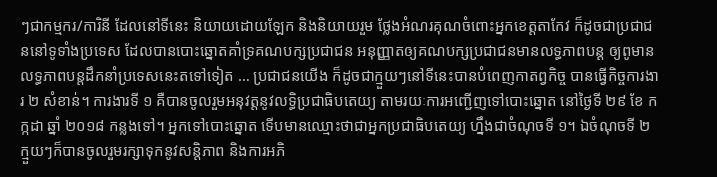ៗជាកម្មករ/ការិនី ដែលនៅទីនេះ និយាយដោយឡែក និងនិយាយរួម ថ្លែងអំណរគុណចំពោះអ្នកខេត្តតាកែវ ក៏ដូចជាប្រជាជននៅទូទាំងប្រទេស ដែលបានបោះឆ្នោតគាំទ្រគណបក្សប្រជាជន អនុញ្ញាតឲ្យគណបក្សប្រជាជនមានលទ្ធភាពបន្ត ឲ្យពូមានលទ្ធភាពបន្តដឹកនាំប្រទេសនេះតទៅទៀត … ប្រជាជនយើង ក៏ដូចជាក្មួយៗនៅទីនេះបានបំពេញកាតព្វកិច្ច បានធ្វើកិច្ចការងារ ២ សំខាន់។ ការងារទី ១ គឺបានចូលរួមអនុវត្តនូវលទ្ធិប្រជាធិបតេយ្យ តាមរយៈការអញ្ជើញទៅបោះឆ្នោត នៅថ្ងៃទី ២៩ ខែ កក្កដា ឆ្នាំ ២០១៨ កន្លងទៅ។ អ្នកទៅបោះឆ្នោត ទើបមានឈ្មោះថាជាអ្នកប្រជាធិបតេយ្យ ហ្នឹងជាចំណុចទី ១។ ឯចំណុចទី ២ ក្មួយៗក៏បានចូលរួមរក្សាទុកនូវសន្តិភាព និងការអភិ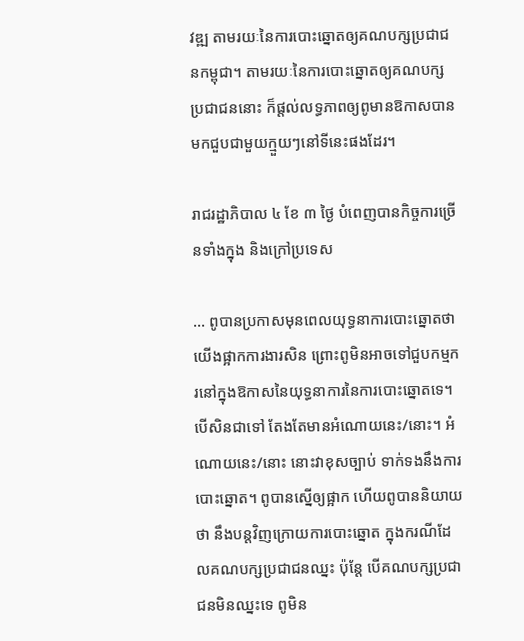វឌ្ឍ តាមរយៈនៃការបោះឆ្នោតឲ្យគណបក្សប្រជាជនកម្ពុជា។ តាមរយៈនៃការបោះឆ្នោតឲ្យគណបក្សប្រជាជននោះ ក៏ផ្តល់លទ្ធភាពឲ្យពូមានឱកាសបានមកជួបជាមួយក្មួយៗនៅទីនេះផងដែរ។

រាជរដ្ឋាភិបាល ៤ ខែ ៣ ថ្ងៃ បំពេញបានកិច្ចការច្រើនទាំងក្នុង និងក្រៅប្រទេស

… ពូបានប្រកាសមុនពេលយុទ្ធនាការបោះឆ្នោតថា យើងផ្អាកការងារសិន ព្រោះពូមិនអាចទៅជួបកម្មករនៅក្នុងឱកាសនៃយុទ្ធនាការនៃការបោះឆ្នោតទេ។ បើសិនជាទៅ តែងតែមានអំណោយនេះ/នោះ។ អំណោយនេះ/នោះ នោះវាខុសច្បាប់ ទាក់ទងនឹងការបោះឆ្នោត។ ពូបានស្នើឲ្យផ្អាក ហើយពូបាននិយាយថា នឹងបន្តវិញក្រោយការបោះឆ្នោត ក្នុងករណីដែលគណបក្សប្រជាជនឈ្នះ ប៉ុន្តែ បើគណបក្សប្រជាជនមិនឈ្នះទេ ពូមិន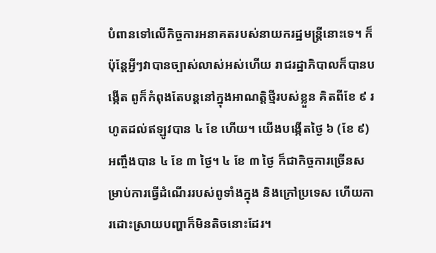បំពានទៅលើកិច្ចការអនាគតរបស់នាយករដ្ឋមន្ត្រីនោះទេ។ ក៏ប៉ុន្តែអ្វីៗវាបានច្បាស់លាស់អស់ហើយ រាជរដ្ឋាភិបាលក៏បានបង្កើត ពូក៏កំពុងតែបន្តនៅក្នុងអាណត្តិថ្មីរបស់ខ្លួន គិតពីខែ ៩ រហូតដល់ឥឡូវបាន ៤ ខែ ហើយ។ យើងបង្កើតថ្ងៃ ៦ (ខែ ៩) អញ្ចឹងបាន ៤ ខែ ៣ ថ្ងៃ។ ៤ ខែ ៣ ថ្ងៃ ក៏ជាកិច្ចការច្រើនសម្រាប់ការធ្វើដំណើររបស់ពូទាំងក្នុង និងក្រៅប្រទេស ហើយការដោះស្រាយបញ្ហាក៏មិនតិចនោះដែរ។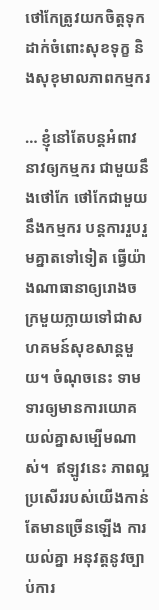ថៅកែត្រូវយកចិត្តទុកដាក់ចំពោះសុខទុក្ខ និងសុខុមាលភាពកម្មករ

… ខ្ញុំនៅតែបន្តអំពាវនាវឲ្យកម្មករ ជាមួយនឹងថៅកែ ថៅកែជាមួយនឹងកម្មករ បន្តការរួបរួមគ្នាតទៅទៀត ធ្វើយ៉ាងណាធានាឲ្យរោងចក្រមួយក្លាយទៅជាសហគមន៍សុខសាន្តមួយ។ ចំណុចនេះ ទាមទារឲ្យមានការយោគយល់គ្នាសម្បើមណាស់។  ឥឡូវនេះ ភាពល្អប្រសើររបស់យើងកាន់តែមានច្រើនឡើង ការយល់គ្នា អនុវត្តនូវច្បាប់ការ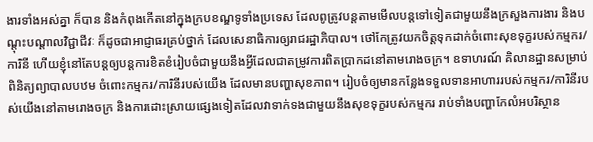ងារទាំងអស់គ្នា ក៏បាន និងកំពុងកើតនៅក្នុងក្របខណ្ឌទូទាំងប្រទេស ដែលពូត្រូវបន្តតាមមើលបន្តទៅទៀតជាមួយនឹងក្រសួងការងារ និងបណ្តុះបណ្តាលវិជ្ជាជីវៈ ក៏ដូចជាអាជ្ញាធរគ្រប់ថ្នាក់ ដែលសេនាធិការឲ្យរាជរដ្ឋាភិបាល។ ថៅកែត្រូវយកចិត្តទុកដាក់ចំពោះសុខទុក្ខរបស់កម្មករ/ការិនី ហើយខ្ញុំនៅតែបន្តឲ្យបន្តការខិតខំរៀបចំជាមួយនឹងអ្វីដែលជាតម្រូវការពិតប្រាកដនៅតាមរោងចក្រ។ ឧទាហរណ៍ គិលានដ្ឋានសម្រាប់ពិនិត្យព្យាបាលបឋម ចំពោះកម្មករ/ការិនីរបស់យើង ដែលមានបញ្ហាសុខភាព។ រៀបចំឲ្យមានកន្លែងទទួលទានអាហាររបស់កម្មករ/ការិនីរបស់យើងនៅតាមរោងចក្រ និងការដោះស្រាយផ្សេងទៀតដែលវាទាក់ទងជាមួយនឹងសុខទុក្ខរបស់កម្មករ រាប់ទាំងបញ្ហាកែលំអបរិស្ថាន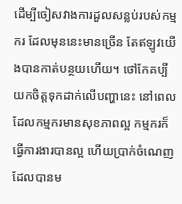ដើម្បីចៀសវាងការដួលសន្លប់របស់កម្មករ ដែលមុននេះមានច្រើន តែឥឡូវយើងបានកាត់បន្ថយហើយ។ ថៅកែគប្បីយកចិត្តទុកដាក់លើបញ្ហានេះ នៅពេលដែលកម្មករមានសុខភាពល្អ កម្មករក៏ធ្វើការងារបានល្អ ហើយប្រាក់ចំណេញដែលបានម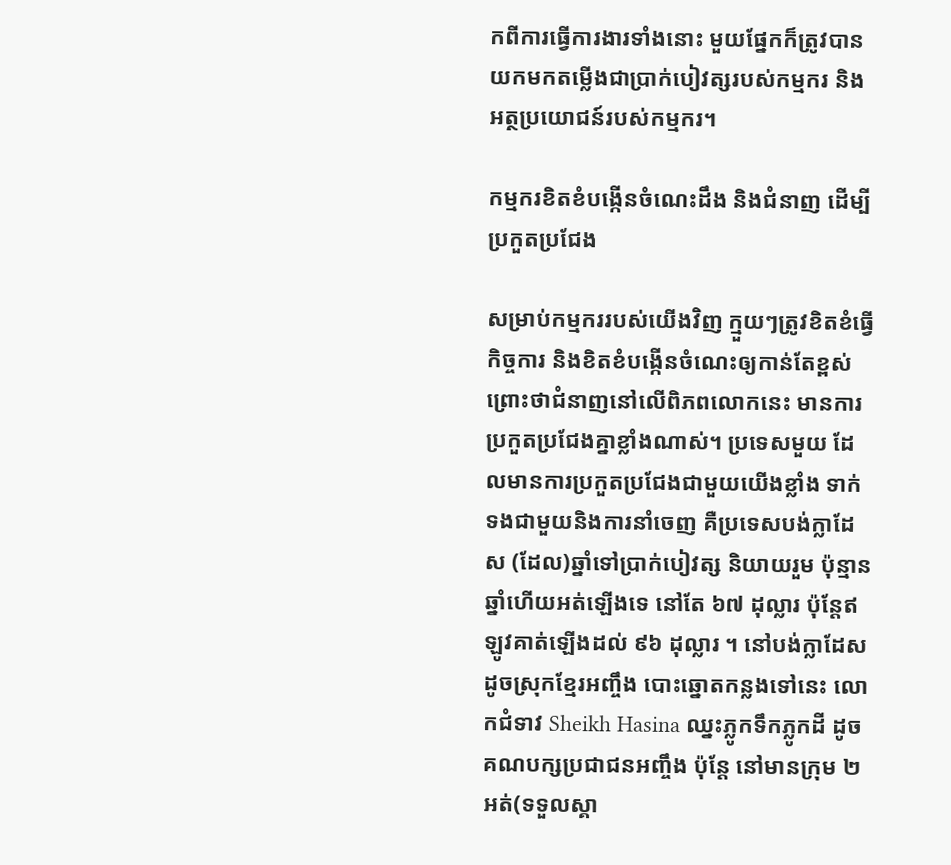កពីការធ្វើការងារទាំងនោះ មួយផ្នែកក៏ត្រូវបានយកមកតម្លើងជាប្រាក់បៀវត្សរបស់កម្មករ និងអត្ថប្រយោជន៍របស់កម្មករ។

កម្មករខិតខំបង្កើនចំណេះដឹង និងជំនាញ ដើម្បីប្រកួតប្រជែង

សម្រាប់កម្មកររបស់យើងវិញ ក្មួយៗត្រូវខិតខំធ្វើកិច្ចការ និងខិតខំបង្កើនចំណេះឲ្យកាន់តែខ្ពស់ ព្រោះថាជំនាញនៅលើពិភពលោកនេះ មានការប្រកួតប្រជែងគ្នាខ្លាំងណាស់។ ប្រទេសមួយ ដែលមានការប្រកួតប្រជែងជាមួយយើងខ្លាំង ទាក់ទងជាមួយនិងការនាំចេញ គឺប្រទេសបង់ក្លាដែស (ដែល)ឆ្នាំទៅប្រាក់បៀវត្ស និយាយរួម ប៉ុន្មានឆ្នាំហើយអត់ឡើងទេ នៅតែ ៦៧ ដុល្លារ ប៉ុន្តែឥឡូវគាត់ឡើងដល់ ៩៦ ដុល្លារ ។ នៅបង់ក្លាដែសដូចស្រុកខ្មែរអញ្ចឹង បោះឆ្នោតកន្លងទៅនេះ លោកជំទាវ Sheikh Hasina ឈ្នះភ្លូកទឹកភ្លូកដី ដូចគណបក្សប្រជាជនអញ្ចឹង ប៉ុន្តែ នៅមានក្រុម ២ អត់(ទទួលស្គា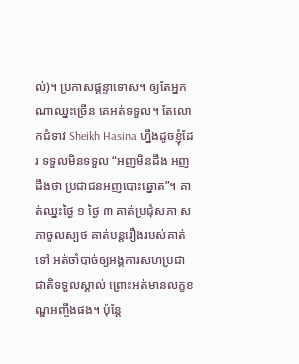ល់)។ ប្រកាសផ្តន្ទាទោស។ ឲ្យតែអ្នកណាឈ្នះច្រើន គេអត់ទទួល។ តែលោកជំទាវ Sheikh Hasina ហ្នឹងដូចខ្ញុំដែរ ទទួលមិនទទួល “អញមិនដឹង អញដឹងថា ប្រជាជនអញបោះឆ្នោត”។ គាត់ឈ្នះថ្ងៃ ១ ថ្ងៃ ៣ គាត់ប្រជុំសភា សភាចូលស្បថ គាត់បន្តរឿងរបស់គាត់ទៅ អត់ចាំបាច់ឲ្យអង្គការសហប្រជាជាតិទទួលស្គាល់ ព្រោះអត់មានលក្ខខណ្ឌអញ្ចឹងផង។ ប៉ុន្តែ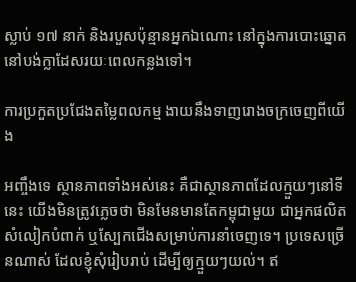ស្លាប់ ១៧ នាក់ និងរបួសប៉ុន្មានអ្នកឯណោះ នៅក្នុងការបោះឆ្នោតនៅបង់ក្លាដែសរយៈពេលកន្លងទៅ។

ការប្រកួតប្រជែងតម្លៃពលកម្ម ងាយនឹងទាញរោងចក្រចេញពីយើង

អញ្ចឹងទេ ស្ថានភាពទាំងអស់នេះ គឺជាស្ថានភាពដែលក្មួយៗនៅទីនេះ យើងមិនត្រូវភ្លេចថា មិនមែនមានតែកម្ពុជាមួយ ជាអ្នកផលិតសំលៀកបំពាក់ ឬស្បែកជើងសម្រាប់ការនាំចេញទេ។ ប្រទេសច្រើនណាស់ ដែលខ្ញុំសុំរៀបរាប់ ដើម្បីឲ្យក្មួយៗយល់។ ឥ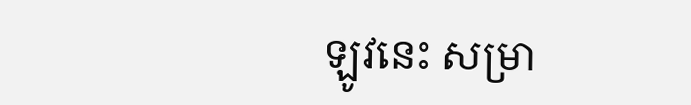ឡូវនេះ សម្រា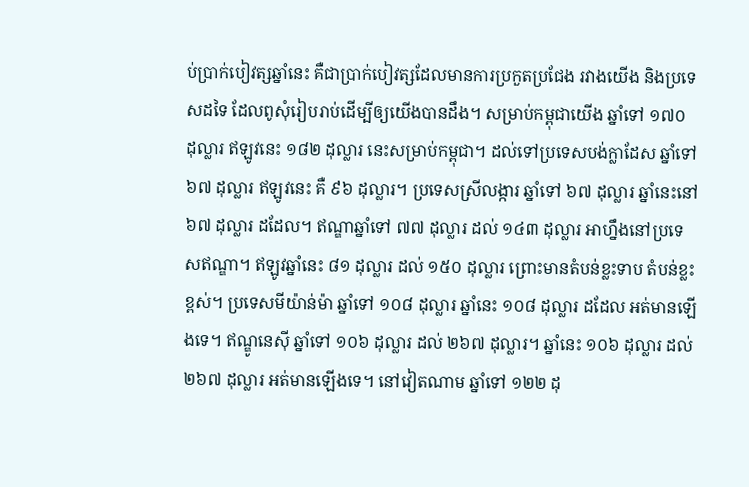ប់ប្រាក់បៀវត្សឆ្នាំនេះ គឺជាប្រាក់បៀវត្សដែលមានការប្រកួតប្រជែង រវាងយើង និងប្រទេសដទៃ ដែលពូសុំរៀបរាប់ដើម្បីឲ្យយើងបានដឹង។ សម្រាប់កម្ពុជាយើង ឆ្នាំទៅ ១៧០ ដុល្លារ ឥឡូវនេះ ១៨២ ដុល្លារ នេះសម្រាប់កម្ពុជា។ ដល់ទៅប្រទេសបង់ក្លាដែស ឆ្នាំទៅ ៦៧ ដុល្លារ ឥឡូវនេះ គឺ ៩៦ ដុល្លារ។ ប្រទេសស្រីលង្ការ ឆ្នាំទៅ ៦៧ ដុល្លារ ឆ្នាំនេះនៅ ៦៧ ដុល្លារ ដដែល។ ឥណ្ឌាឆ្នាំទៅ ៧៧ ដុល្លារ ដល់ ១៤៣ ដុល្លារ អាហ្នឹងនៅប្រទេសឥណ្ឌា។ ឥឡូវឆ្នាំនេះ ៨១ ដុល្លារ ដល់ ១៥០ ដុល្លារ ព្រោះមានតំបន់ខ្លះទាប តំបន់ខ្លះខ្ពស់។ ប្រទេសមីយ៉ាន់ម៉ា ឆ្នាំទៅ ១០៨ ដុល្លារ ឆ្នាំនេះ ១០៨ ដុល្លារ ដដែល អត់មានឡើងទេ។ ឥណ្ឌូនេស៊ី ឆ្នាំទៅ ១០៦ ដុល្លារ ដល់ ២៦៧ ដុល្លារ។ ឆ្នាំនេះ ១០៦ ដុល្លារ ដល់ ២៦៧ ដុល្លារ អត់មានឡើងទេ។ នៅវៀតណាម ឆ្នាំទៅ ១២២ ដុ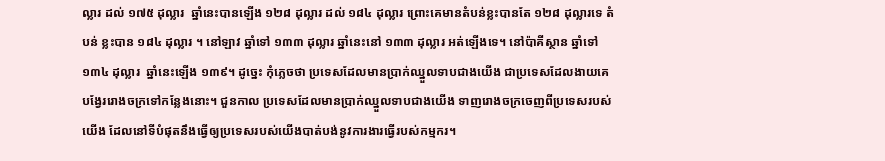ល្លារ ដល់ ១៧៥ ដុល្លារ  ឆ្នាំនេះបានឡើង ១២៨ ដុល្លារ ដល់ ១៨៤ ដុល្លារ ព្រោះគេមានតំបន់ខ្លះបានតែ ១២៨ ដុល្លារទេ តំបន់ ខ្លះបាន ១៨៤ ដុល្លារ ។ នៅឡាវ ឆ្នាំទៅ ១៣៣ ដុល្លារ ឆ្នាំនេះនៅ ១៣៣ ដុល្លារ អត់ឡើងទេ។ នៅប៉ាគីស្ថាន ឆ្នាំទៅ ១៣៤ ដុល្លារ  ឆ្នាំនេះឡើង ១៣៩។ ដូច្នេះ កុំភ្លេចថា ប្រទេសដែលមានប្រាក់ឈ្នួលទាបជាងយើង ជាប្រទេសដែលងាយគេបង្វែររោងចក្រទៅកន្លែងនោះ។ ជួនកាល ប្រទេសដែលមានប្រាក់ឈ្នួលទាបជាងយើង ទាញរោងចក្រចេញពីប្រទេសរបស់យើង ដែលនៅទីបំផុតនឹងធ្វើឲ្យប្រទេសរបស់យើងបាត់បង់នូវការងារធ្វើរបស់កម្មករ។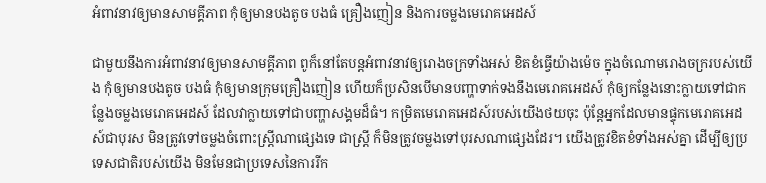អំពាវនាវឲ្យមានសាមគ្គីភាព កុំឲ្យមានបងតូច បងធំ គ្រឿងញៀន និងការចម្លងមេរោគអេដស៍

ជាមួយនឹងការអំពាវនាវឲ្យមានសាមគ្គីភាព ពូក៏នៅតែបន្តអំពាវនាវឲ្យរោងចក្រទាំងអស់ ខិតខំធ្វើយ៉ាងម៉េច ក្នុងចំណោមរោងចក្ររបស់យើង កុំឲ្យមានបងតូច បងធំ កុំឲ្យមានក្រុមគ្រឿងញៀន ហើយក៏ប្រសិនបើមានបញ្ហាទាក់ទងនឹងមេរោគអេដស៍ កុំឲ្យកន្លែងនោះក្លាយទៅជាកន្លែងចម្លងមេរោគអេដស៍ ដែលវាក្លាយទៅជាបញ្ហាសង្គមដ៏ធំ។ កម្រិតមេរោគអេដស៍របស់យើងថយចុះ ប៉ុន្តែអ្នកដែលមានផ្ទុកមេរោគអេដស៍ជាបុរស មិនត្រូវទៅចម្លងចំពោះស្រ្តីណាផ្សេងទេ ជាស្រ្តី ក៏មិនត្រូវចម្លងទៅបុរសណាផ្សេងដែរ។ យើងត្រូវខិតខំទាំងអស់គ្នា ដើម្បីឲ្យប្រទេសជាតិរបស់យើង មិនមែនជាប្រទេសនៃការរីក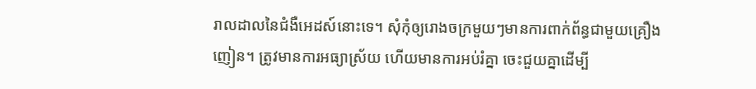រាលដាលនៃជំងឺអេដស៍នោះទេ។ សុំកុំឲ្យរោងចក្រមួយៗមានការពាក់ព័ន្ធជាមួយគ្រឿងញៀន។ ត្រូវមានការអធ្យាស្រ័យ ហើយមានការអប់រំគ្នា ចេះជួយគ្នាដើម្បី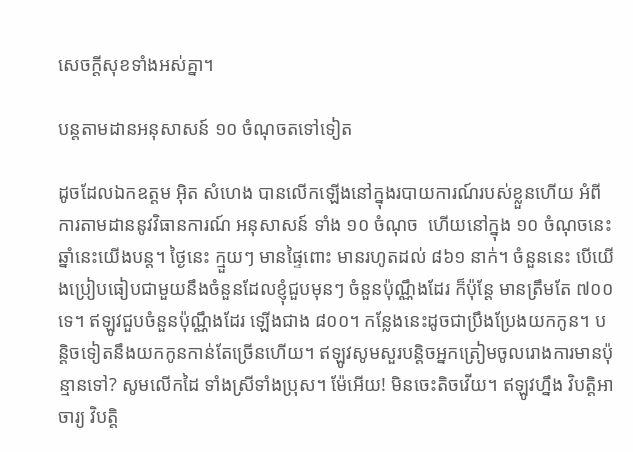សេចក្តីសុខទាំងអស់គ្នា។

បន្តតាមដានអនុសាសន៍ ១០ ចំណុចតទៅទៀត

ដូចដែលឯកឧត្តម អ៊ិត សំហេង បានលើកឡើងនៅក្នុងរបាយការណ៍របស់ខ្លួនហើយ អំពីការតាមដាននូវវិធានការណ៍ អនុសាសន៍ ទាំង ១០ ចំណុច  ហើយនៅក្នុង ១០ ចំណុចនេះ ឆ្នាំនេះយើងបន្ត។ ថ្ងៃនេះ ក្មួយៗ មានផ្ទៃពោះ មានរហូតដល់ ៨៦១ នាក់។ ចំនួននេះ បើយើងប្រៀបធៀបជាមួយនឹងចំនួនដែលខ្ញុំជួបមុនៗ ចំនួនប៉ុណ្ណឹងដែរ ក៏ប៉ុន្តែ មានត្រឹមតែ ៧០០ ទេ។ ឥឡូវជួបចំនួនប៉ុណ្ណឹងដែរ ឡើងជាង ៨០០។ កន្លែងនេះដូចជាប្រឹងប្រែងយកកូន។ បន្តិចទៀតនឹងយកកូនកាន់តែច្រើនហើយ។ ឥឡូវសូមសួរបន្តិចអ្នកត្រៀមចូលរោងការមានប៉ុន្មានទៅ? សូមលើកដៃ ទាំងស្រីទាំងប្រុស។ ម៉ែអើយ! មិនចេះតិចវើយ។ ឥឡូវហ្នឹង វិបត្តិអាចារ្យ វិបត្តិ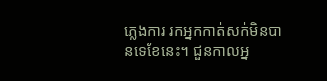ភ្លេងការ រកអ្នកកាត់សក់មិនបានទេខែនេះ។ ជួនកាលអ្ន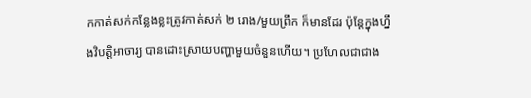កកាត់សក់កន្លែងខ្លះត្រូវកាត់សក់ ២ រោង/មួយព្រឹក ក៏មានដែរ ប៉ុន្តែក្នុងហ្នឹងវិបត្តិអាចារ្យ បានដោះស្រាយបញ្ហាមួយចំនួនហើយ។ ប្រហែលជាជាង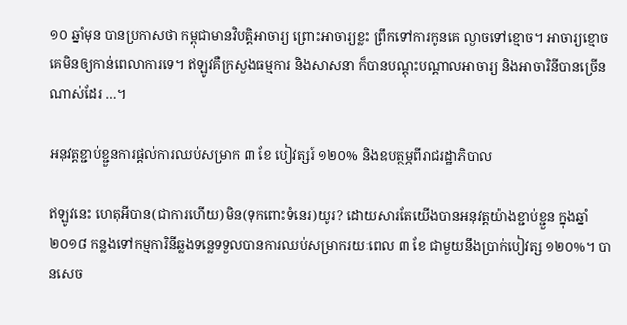១០ ឆ្នាំមុន បានប្រកាសថា កម្ពុជាមានវិបត្តិអាចារ្យ ព្រោះអាចារ្យខ្លះ ព្រឹកទៅការកូនគេ ល្ងាចទៅខ្មោច។ អាចារ្យខ្មោច គេមិនឲ្យកាន់ពេលាការទេ។ ឥឡូវគឺក្រសួងធម្មការ និងសាសនា ក៏បានបណ្តុះបណ្តាលអាចារ្យ និងអាចារិនីបានច្រើនណាស់ដែរ …។

អនុវត្តខ្ជាប់ខ្ជួនការផ្តល់ការឈប់សម្រាក ៣ ខែ បៀវត្សរ៍ ១២០% និងឧបត្ថម្ភពីរាជរដ្ឋាភិបាល

ឥឡូវនេះ ហេតុអីបាន(ជាការហើយ)មិន(ទុកពោះទំនេរ)យូរ? ដោយសារតែយើងបានអនុវត្តយ៉ាងខ្ជាប់ខ្ជួន ក្នុងឆ្នាំ ២០១៨ កន្លងទៅកម្មការិនីឆ្លងទន្លេទទួលបានការឈប់សម្រាករយៈពេល ៣ ខែ ជាមួយនឹងប្រាក់បៀវត្ស ១២០%។ បានសេច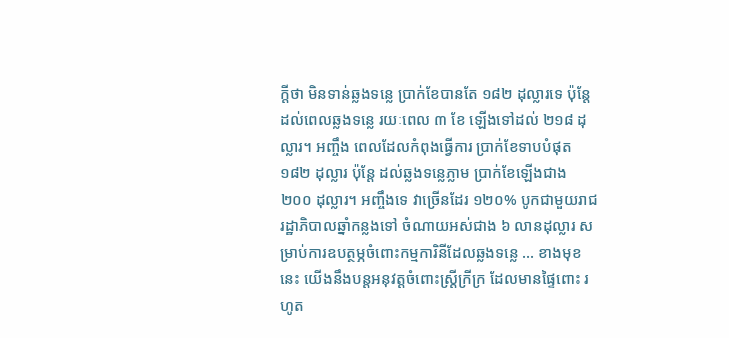ក្តីថា មិនទាន់ឆ្លងទន្លេ ប្រាក់ខែបានតែ ១៨២ ដុល្លារទេ ប៉ុន្តែដល់ពេលឆ្លងទន្លេ រយៈពេល ៣ ខែ ឡើងទៅដល់ ២១៨ ដុល្លារ។ អញ្ចឹង ពេលដែលកំពុងធ្វើការ ប្រាក់ខែទាបបំផុត ១៨២ ដុល្លារ ប៉ុន្តែ ដល់ឆ្លងទន្លេភ្លាម ប្រាក់ខែឡើងជាង ២០០ ដុល្លារ។ អញ្ចឹងទេ វាច្រើនដែរ ១២០% បូកជាមួយរាជរដ្ឋាភិបាលឆ្នាំកន្លងទៅ ចំណាយអស់ជាង ៦ លានដុល្លារ សម្រាប់ការឧបត្ថម្ភចំពោះកម្មការិនីដែលឆ្លងទន្លេ … ខាងមុខនេះ យើងនឹងបន្តអនុវត្តចំពោះស្ត្រីក្រីក្រ ដែលមានផ្ទៃពោះ រហូត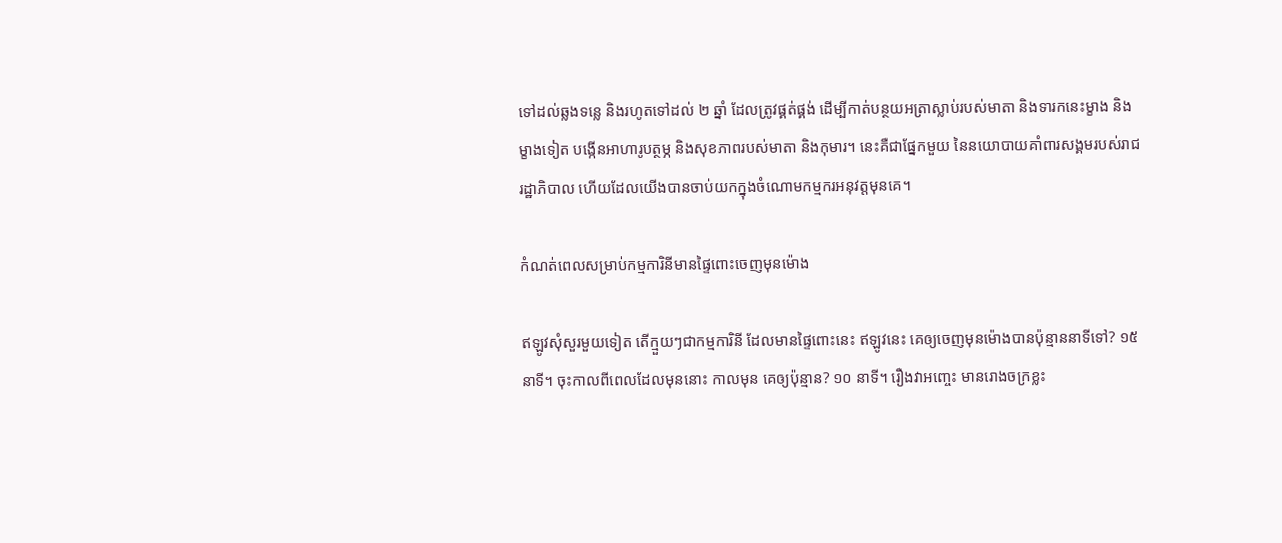ទៅដល់ឆ្លងទន្លេ និងរហូតទៅដល់ ២ ឆ្នាំ ដែលត្រូវផ្គត់ផ្គង់ ដើម្បីកាត់បន្ថយអត្រាស្លាប់របស់មាតា និងទារកនេះម្ខាង និងម្ខាងទៀត បង្កើនអាហារូបត្ថម្ភ និងសុខភាពរបស់មាតា និងកុមារ។ នេះគឺជាផ្នែកមួយ នៃនយោបាយគាំពារសង្គមរបស់រាជរដ្ឋាភិបាល ហើយដែលយើងបានចាប់យកក្នុងចំណោមកម្មករអនុវត្តមុនគេ។

កំណត់ពេលសម្រាប់កម្មការិនីមានផ្ទៃពោះចេញមុនម៉ោង

ឥឡូវសុំសួរមួយទៀត តើក្មួយៗជាកម្មការិនី ដែលមានផ្ទៃពោះនេះ ឥឡូវនេះ គេឲ្យចេញមុនម៉ោងបានប៉ុន្មាននាទីទៅ? ១៥ នាទី។ ចុះកាលពីពេលដែលមុននោះ កាលមុន គេឲ្យប៉ុន្មាន? ១០ នាទី។ រឿងវាអញ្ចេះ មានរោងចក្រខ្លះ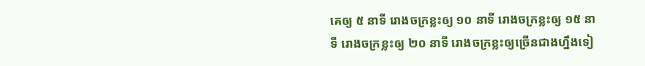គេឲ្យ ៥ នាទី រោងចក្រខ្លះឲ្យ ១០ នាទី រោងចក្រខ្លះឲ្យ ១៥ នាទី រោងចក្រខ្លះឲ្យ ២០ នាទី រោងចក្រខ្លះឲ្យច្រើនជាងហ្នឹងទៀ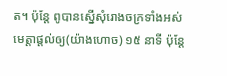ត។ ប៉ុន្តែ ពូបានស្នើសុំរោងចក្រទាំងអស់មេត្តាផ្តល់ឲ្យ(យ៉ាងហោច) ១៥ នាទី ប៉ុន្តែ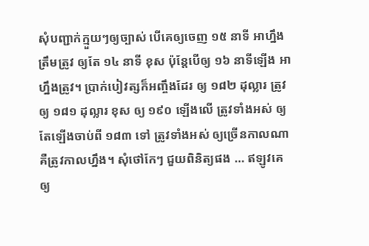សុំបញ្ជាក់ក្មួយៗឲ្យច្បាស់ បើគេឲ្យចេញ ១៥ នាទី អាហ្នឹងត្រឹមត្រូវ ឲ្យតែ ១៤ នាទី ខុស ប៉ុន្តែបើឲ្យ ១៦ នាទីឡើង អាហ្នឹងត្រូវ។ ប្រាក់បៀវត្សក៏អញ្ចឹងដែរ ឲ្យ ១៨២ ដុល្លារ ត្រូវ ឲ្យ ១៨១ ដុល្លារ ខុស ឲ្យ ១៩០ ឡើងលើ ត្រូវទាំងអស់ ឲ្យតែឡើងចាប់ពី ១៨៣ ទៅ ត្រូវទាំងអស់ ឲ្យច្រើនកាលណា គឺត្រូវកាលហ្នឹង។ សុំថៅកែៗ ជួយពិនិត្យផង … ឥឡូវគេឲ្យ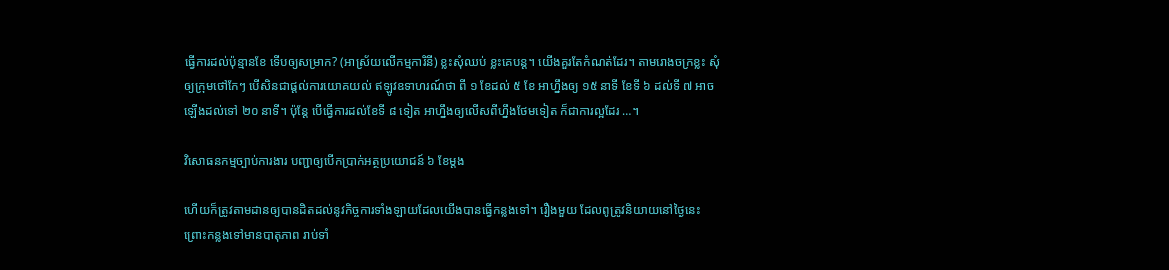ធ្វើការដល់ប៉ុន្មានខែ ទើបឲ្យសម្រាក? (អាស្រ័យលើកម្មការិនី) ខ្លះសុំឈប់ ខ្លះគេបន្ត។ យើងគួរតែកំណត់ដែរ។ តាមរោងចក្រខ្លះ សុំឲ្យក្រុមថៅកែៗ បើសិនជាផ្តល់ការយោគយល់ ឥឡូវឧទាហរណ៍ថា ពី ១ ខែដល់ ៥ ខែ អាហ្នឹងឲ្យ ១៥ នាទី ខែទី ៦ ដល់ទី ៧ អាចឡើងដល់ទៅ ២០ នាទី។ ប៉ុន្តែ បើធ្វើការដល់ខែទី ៨ ទៀត អាហ្នឹងឲ្យលើសពីហ្នឹងថែមទៀត ក៏ជាការល្អដែរ …។

វិសោធនកម្មច្បាប់ការងារ បញ្ជាឲ្យបើកប្រាក់អត្ថប្រយោជន៍ ៦ ខែម្តង

ហើយក៏ត្រូវតាមដានឲ្យបានដិតដល់នូវកិច្ចការទាំងឡាយដែលយើងបានធ្វើកន្លងទៅ។ រឿងមួយ ដែលពូត្រូវនិយាយនៅថ្ងៃនេះ ព្រោះកន្លងទៅមានបាតុភាព រាប់ទាំ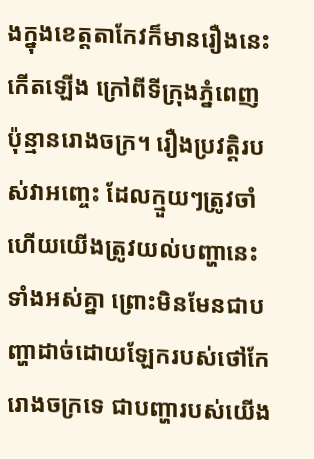ងក្នុងខេត្តតាកែវក៏មានរឿងនេះកើតឡើង ក្រៅពីទីក្រុងភ្នំពេញប៉ុន្មានរោងចក្រ។ រឿងប្រវត្តិរបស់វាអញ្ចេះ ដែលក្មួយៗត្រូវចាំ ហើយយើងត្រូវយល់បញ្ហានេះទាំងអស់គ្នា ព្រោះមិនមែនជាបញ្ហាដាច់ដោយឡែករបស់ថៅកែរោងចក្រទេ ជាបញ្ហារបស់យើង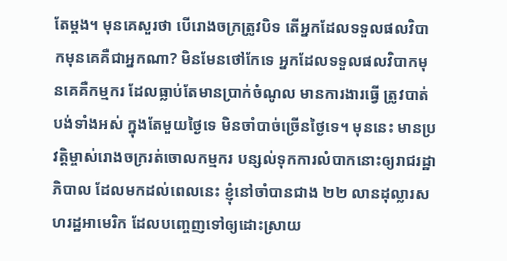តែម្តង។ មុនគេសួរថា បើរោងចក្រត្រូវបិទ តើអ្នកដែលទទួលផលវិបាកមុនគេគឺជាអ្នកណា? មិនមែនថៅកែទេ អ្នកដែលទទួលផលវិបាកមុនគេគឺកម្មករ ដែលធ្លាប់តែមានប្រាក់ចំណូល មានការងារធ្វើ ត្រូវបាត់បង់ទាំងអស់ ក្នុងតែមួយថ្ងៃទេ មិនចាំបាច់ច្រើនថ្ងៃទេ។ មុននេះ មានប្រវត្តិម្ចាស់រោងចក្ររត់ចោលកម្មករ បន្សល់ទុកការលំបាកនោះឲ្យរាជរដ្ឋាភិបាល ដែលមកដល់ពេលនេះ ខ្ញុំនៅចាំបានជាង ២២ លានដុល្លារសហរដ្ឋអាមេរិក ដែលបញ្ចេញទៅឲ្យដោះស្រាយ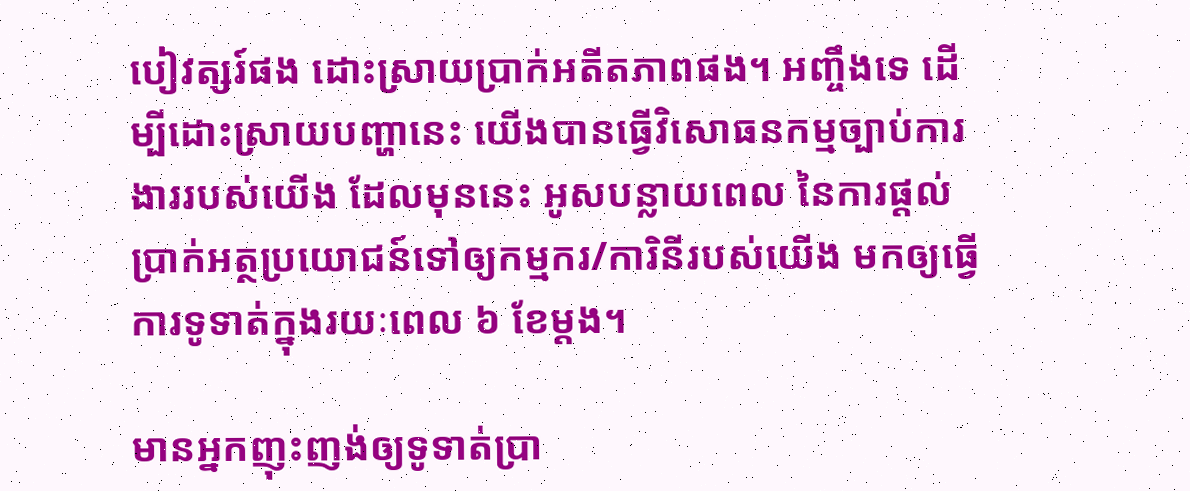បៀវត្សរ៍ផង ដោះស្រាយប្រាក់អតីតភាពផង។ អញ្ចឹងទេ ដើម្បីដោះស្រាយបញ្ហានេះ យើងបានធ្វើវិសោធនកម្មច្បាប់ការងាររបស់យើង ដែលមុននេះ អូសបន្លាយពេល នៃការផ្តល់ប្រាក់អត្ថប្រយោជន៍ទៅឲ្យកម្មករ/ការិនីរបស់យើង មកឲ្យធ្វើការទូទាត់ក្នុងរយៈពេល ៦ ខែម្តង។

មានអ្នកញុះញង់ឲ្យទូទាត់ប្រា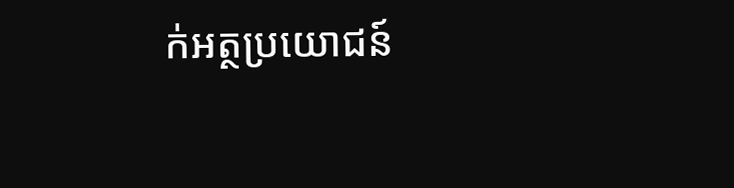ក់អត្ថប្រយោជន៍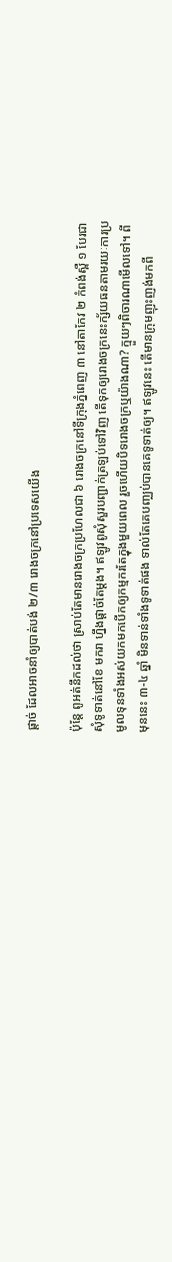ផ្តាច់ ដែលអាចនាំឲ្យបាត់បង់ ២/៣ រោងចក្រនៅប្រទេសយើង

ប៉ុន្តែ ពូអត់នឹកដល់ថា ស្រាប់តែមានរោងចក្រប្រហែលជា ៦ រោងចក្រនៅទីក្រុងភ្នំពេញ ៣ នៅតាកែវ ២ កំពង់ស្ពឺ ១ បែរជាសុំទូទាត់នៅខែ មករា ហ្នឹងផ្តាច់តែម្តង។ ឥឡូវពូសុំសួរបញ្ជាក់ត្រឡប់ទៅវិញ តើទុកឲ្យរោងចក្រនេះក្ស័យធនតាមរយៈការប្រមូលទុនទាំងអស់យកមកបើកឲ្យកម្មករតែក្នុងមួយពេល រួចហើយបិទរោងចក្រឬយ៉ាងណា? ក្មួយៗពិចារណាមើលទៅ។ ពីមុននេះ ៣-៤ ឆ្នាំ មិនទាន់ទាំងទូទាត់ផង ទាល់តែគេបញ្ឈប់បានគេទូទាត់ឲ្យ។ ឥឡូវនេះ តើមានក្រុមញុះញង់មកពី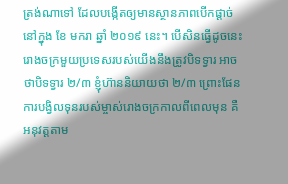ត្រង់ណាទៅ ដែលបង្កើតឲ្យមានស្ថានភាពបើកផ្តាច់នៅក្នុង ខែ មករា ឆ្នាំ ២០១៩ នេះ។ បើសិនធ្វើដូចនេះ រោងចក្រមួយប្រទេសរបស់យើងនឹងត្រូវបិទទ្វារ អាចថាបិទទ្វារ ២/៣ ខ្ញុំហ៊ាននិយាយថា ២/៣ ព្រោះផែនការបង្វិលទុនរបស់ម្ចាស់រោងចក្រកាលពីពេលមុន គឺអនុវត្តតាម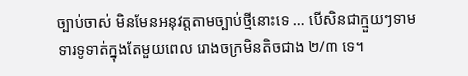ច្បាប់ចាស់ មិនមែនអនុវត្តតាមច្បាប់ថ្មីនោះទេ … បើសិនជាក្មួយៗទាមទារទូទាត់ក្នុងតែមួយពេល រោងចក្រមិនតិចជាង ២/៣ ទេ។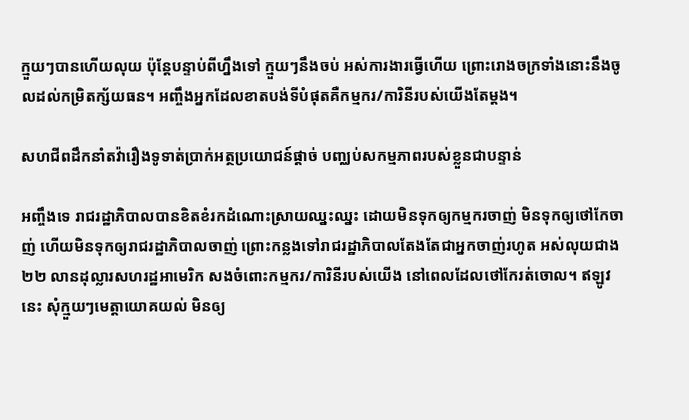ក្មួយៗបានហើយលុយ ប៉ុន្តែបន្ទាប់ពីហ្នឹងទៅ ក្មួយៗនឹងចប់ អស់ការងារធ្វើហើយ ព្រោះរោងចក្រទាំងនោះនឹងចូលដល់កម្រិតក្ស័យធន។ អញ្ចឹងអ្នកដែលខាតបង់ទីបំផុតគឺកម្មករ/ការិនីរបស់យើងតែម្តង។

សហជីពដឹកនាំតវ៉ារឿងទូទាត់ប្រាក់អត្ថប្រយោជន៍ផ្តាច់ បញ្ឈប់សកម្មភាពរបស់ខ្លួនជាបន្ទាន់

អញ្ចឹងទេ រាជរដ្ឋាភិបាលបានខិតខំរកដំណោះស្រាយឈ្នះឈ្នះ ដោយមិនទុកឲ្យកម្មករចាញ់ មិនទុកឲ្យថៅកែចាញ់ ហើយមិនទុកឲ្យរាជរដ្ឋាភិបាលចាញ់ ព្រោះកន្លងទៅរាជរដ្ឋាភិបាលតែងតែជាអ្នកចាញ់រហូត អស់លុយជាង ២២ លានដុល្លារសហរដ្ឋអាមេរិក សងចំពោះកម្មករ/ការិនីរបស់យើង នៅពេលដែលថៅកែរត់ចោល។ ឥឡូវនេះ សុំក្មួយៗមេត្តាយោគយល់ មិនឲ្យ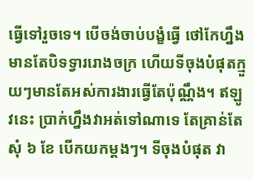ធ្វើទៅរួចទេ។ បើចង់ចាប់បង្ខំធ្វើ ថៅកែហ្នឹងមានតែបិទទ្វាររោងចក្រ ហើយទីចុងបំផុតក្មួយៗមានតែអស់ការងារធ្វើតែប៉ុណ្ណឹង។ ឥឡូវនេះ ប្រាក់ហ្នឹងវាអត់ទៅណាទេ តែគ្រាន់តែសុំ ៦ ខែ បើកយកម្ដងៗ។ ទីចុងបំផុត វា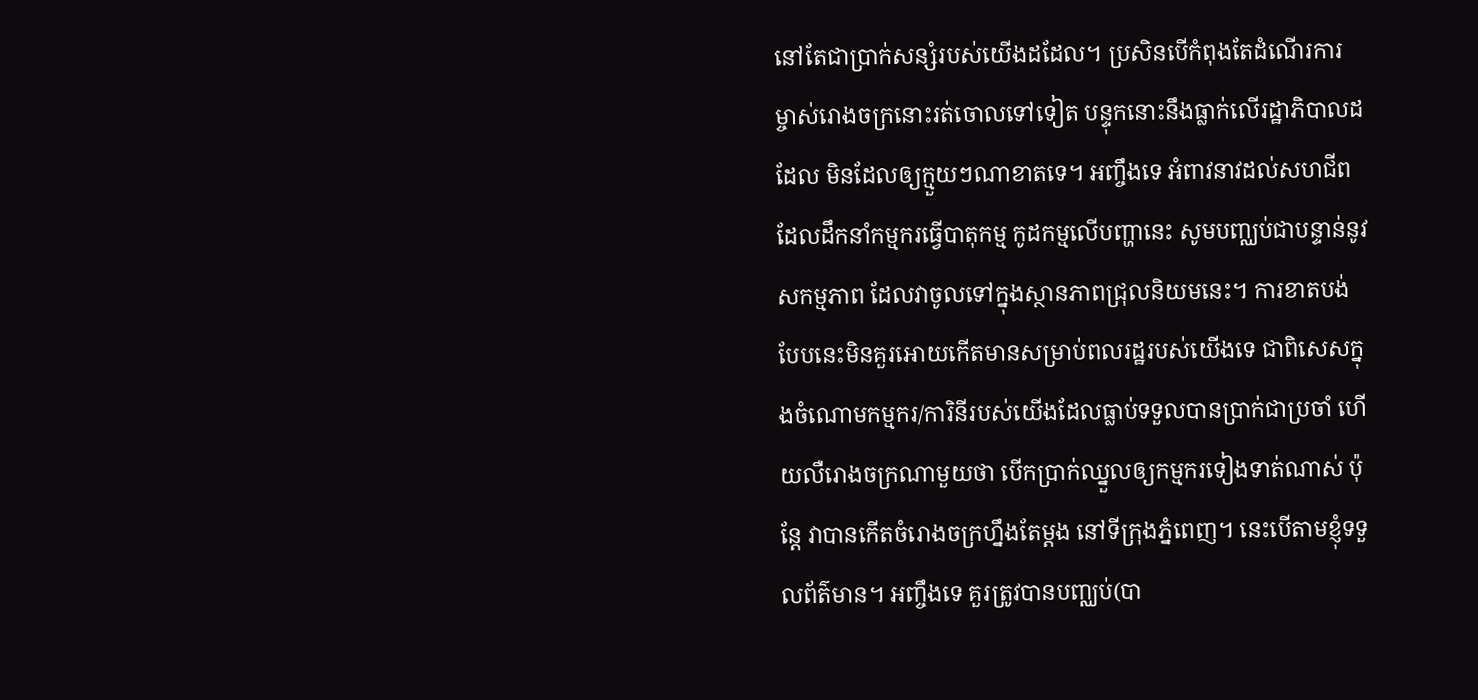នៅតែជាប្រាក់សន្សំរបស់យើងដដែល។ ប្រសិនបើកំពុងតែដំណើរការ ម្ចាស់រោងចក្រនោះរត់ចោលទៅទៀត បន្ទុកនោះនឹងធ្លាក់លើរដ្ឋាភិបាលដដែល មិនដែលឲ្យក្មួយៗណាខាតទេ។ អញ្ចឹងទេ អំពាវនាវដល់សហជីព ដែលដឹកនាំកម្មករធ្វើបាតុកម្ម កូដកម្មលើបញ្ហានេះ សូមបញ្ឈប់ជាបន្ទាន់នូវសកម្មភាព ដែលវាចូលទៅក្នុងស្ថានភាពជ្រុលនិយមនេះ។ ការខាតបង់បែបនេះមិនគួរអោយកើតមានសម្រាប់ពលរដ្ឋរបស់យើងទេ ជាពិសេសក្នុងចំណោមកម្មករ/ការិនីរបស់យើងដែលធ្លាប់ទទួលបានប្រាក់ជាប្រចាំ ហើយលឺរោងចក្រណាមួយថា បើកប្រាក់ឈ្នួលឲ្យកម្មករទៀងទាត់ណាស់ ប៉ុន្តែ វាបានកើតចំរោងចក្រហ្នឹងតែម្ដង នៅទីក្រុងភ្នំពេញ។ នេះបើតាមខ្ញុំទទួលព័ត៌មាន។ អញ្ចឹងទេ គួរត្រូវបានបញ្ឈប់(បា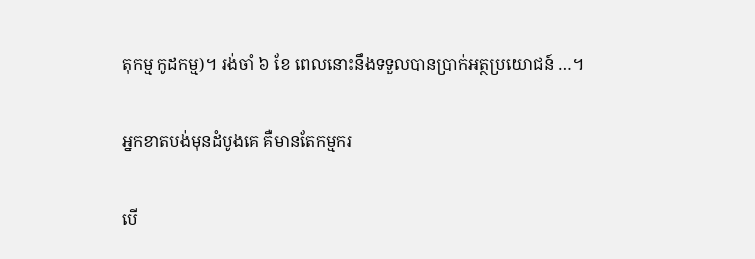តុកម្ម កូដកម្ម)។ រង់ចាំ ៦ ខែ ពេលនោះនឹងទទួលបានប្រាក់អត្ថប្រយោជន៍ …។

អ្នកខាតបង់មុនដំបូងគេ គឺមានតែកម្មករ

បើ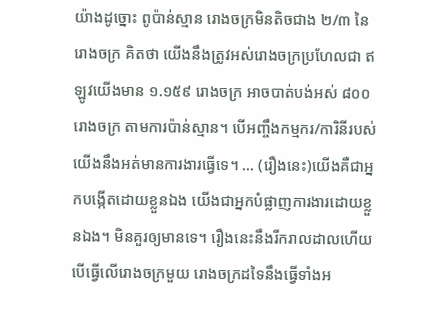យ៉ាងដូច្នោះ ពូប៉ាន់ស្មាន រោងចក្រមិនតិចជាង ២/៣ នៃរោងចក្រ គិតថា យើងនឹងត្រូវអស់រោងចក្រប្រហែលជា ឥឡូវយើងមាន ១.១៥៩ រោងចក្រ អាចបាត់បង់អស់ ៨០០ រោងចក្រ តាមការប៉ាន់ស្មាន។ បើអញ្ចឹងកម្មករ/ការិនីរបស់យើងនឹងអត់មានការងារធ្វើទេ។ … (រឿងនេះ)យើងគឺជាអ្នកបង្កើតដោយខ្លួនឯង យើងជាអ្នកបំផ្លាញការងារដោយខ្លួនឯង។ មិនគួរឲ្យមានទេ។ រឿងនេះនឹងរីករាលដាលហើយ បើធ្វើលើរោងចក្រមួយ រោងចក្រដទៃនឹងធ្វើទាំងអ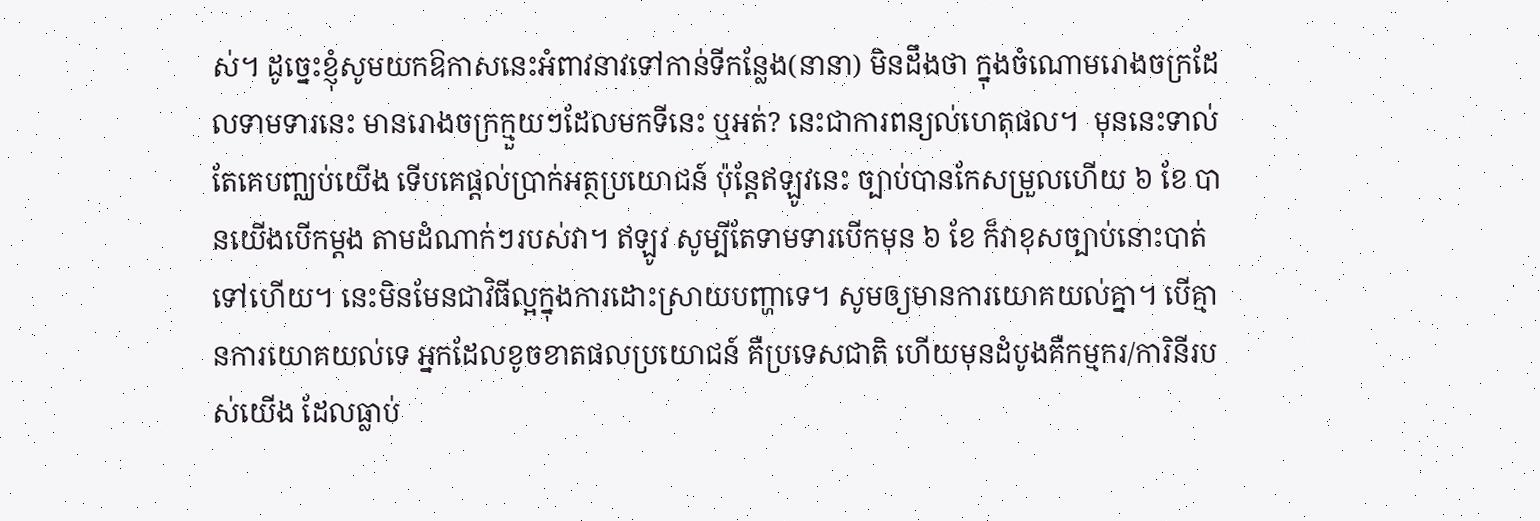ស់។ ដូច្នេះខ្ញុំសូមយកឱកាសនេះអំពាវនាវទៅកាន់ទីកន្លែង(នានា) មិនដឹងថា ក្នុងចំណោមរោងចក្រដែលទាមទារនេះ មានរោងចក្រក្មួយៗដែលមកទីនេះ ឬអត់? នេះជាការពន្យល់ហេតុផល។  មុននេះទាល់តែគេបញ្ឈប់យើង ទើបគេផ្ដល់ប្រាក់អត្ថប្រយោជន៍ ប៉ុន្ដែឥឡូវនេះ ច្បាប់បានកែសម្រួលហើយ ៦ ខែ បានយើងបើកម្ដង តាមដំណាក់ៗរបស់វា។ ឥឡូវ សូម្បីតែទាមទារបើកមុន ៦ ខែ ក៏វាខុសច្បាប់នោះបាត់ទៅហើយ។ នេះមិនមែនជាវិធីល្អក្នុងការដោះស្រាយបញ្ហាទេ។ សូមឲ្យមានការយោគយល់គ្នា។ បើគ្មានការយោគយល់ទេ អ្នកដែលខូចខាតផលប្រយោជន៍ គឺប្រទេសជាតិ ហើយមុនដំបូងគឺកម្មករ/ការិនីរបស់យើង ដែលធ្លាប់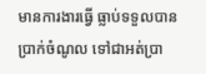មានការងារធ្វើ ធ្លាប់ទទួលបានប្រាក់ចំណូល ទៅជាអត់ប្រា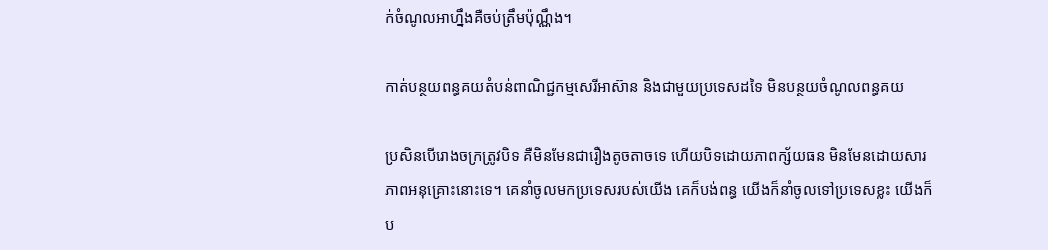ក់ចំណូលអាហ្នឹងគឺចប់ត្រឹមប៉ុណ្ណឹង។

កាត់បន្ថយពន្ធគយតំបន់ពាណិជ្ជកម្មសេរីអាស៊ាន និងជាមួយប្រទេសដទៃ មិនបន្ថយចំណូលពន្ធគយ

ប្រសិនបើរោងចក្រត្រូវបិទ គឺមិនមែនជារឿងតូចតាចទេ ហើយបិទដោយភាពក្ស័យធន មិនមែនដោយសារ ភាពអនុគ្រោះនោះទេ។ គេនាំចូលមកប្រទេសរបស់យើង គេក៏បង់ពន្ធ យើងក៏នាំចូលទៅប្រទេសខ្លះ យើងក៏ប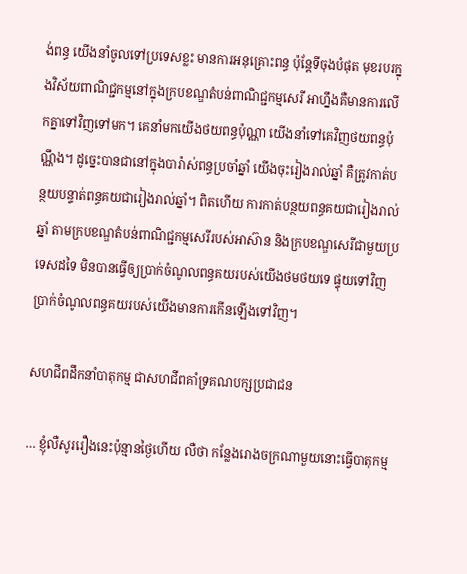ង់ពន្ធ យើងនាំចូលទៅប្រទេសខ្លះ មានការអនុគ្រោះពន្ធ ប៉ុន្ដែទីចុងបំផុត មុខរបរក្នុងវិស័យពាណិជ្ជកម្មនៅក្នុងក្របខណ្ឌតំបន់ពាណិជ្ជកម្មសេរី អាហ្នឹងគឺមានការលើកគ្នាទៅវិញទៅមក។ គេនាំមកយើងថយពន្ធប៉ុណ្ណា យើងនាំទៅគេវិញថយពន្ធប៉ុណ្ណឹង។ ដូច្នេះបានជានៅក្នុងបារ៉ាស់ពន្ធប្រចាំឆ្នាំ យើងចុះរៀងរាល់ឆ្នាំ គឺត្រូវកាត់បន្ថយបន្ទាត់ពន្ធគយជារៀងរាល់ឆ្នាំ។ ពិតហើយ ការកាត់បន្ថយពន្ធគយជារៀងរាល់ឆ្នាំ តាមក្របខណ្ឌតំបន់ពាណិជ្ជកម្មសេរីរបស់អាស៊ាន និងក្របខណ្ឌសេរីជាមួយប្រទេសដទៃ មិនបានធ្វើឲ្យប្រាក់ចំណូលពន្ធគយរបស់យើងថមថយទេ ផ្ទុយទៅវិញ ប្រាក់ចំណូលពន្ធគយរបស់យើងមានការកើនឡើងទៅវិញ។

សហជីពដឹកនាំបាតុកម្ម ជាសហជីពគាំទ្រគណបក្សប្រជាជន

… ខ្ញុំលឺសូររឿងនេះប៉ុន្មានថ្ងៃហើយ លឺថា កន្លែងរោងចក្រណាមួយនោះធ្វើបាតុកម្ម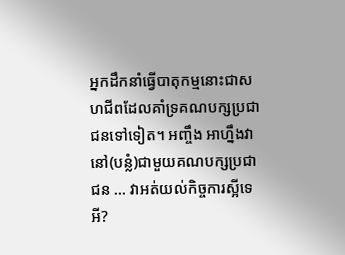អ្នកដឹកនាំធ្វើបាតុកម្មនោះជាសហជីពដែលគាំទ្រគណបក្សប្រជាជនទៅទៀត។ អញ្ចឹង អាហ្នឹងវានៅ(បន្លំ)ជាមួយគណបក្សប្រជាជន … វាអត់យល់កិច្ចការស្អីទេអី?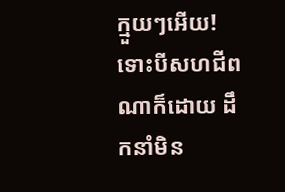ក្មួយៗអើយ! ទោះបីសហជីពណាក៏ដោយ ដឹកនាំមិន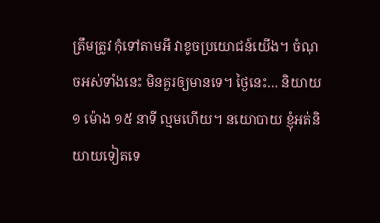ត្រឹមត្រូវ កុំទៅតាមអី វាខូចប្រយោជន៍យើង។ ចំណុចអស់ទាំងនេះ មិនគួរឲ្យមានទេ។ ថ្ងៃនេះ… និយាយ ១ ម៉ោង ១៥ នាទី ល្មមហើយ។ នយោបាយ ខ្ញុំអត់និយាយទៀតទេ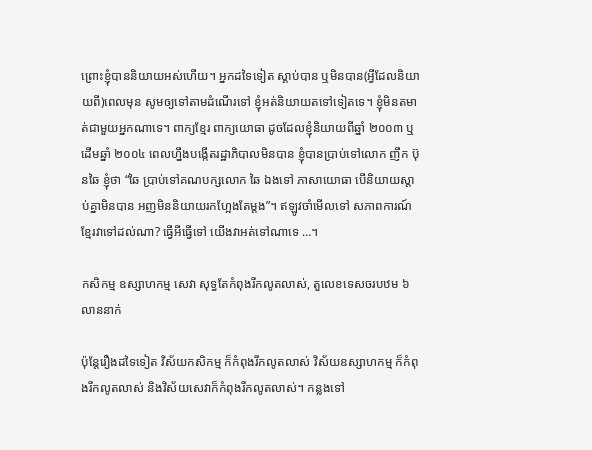ព្រោះខ្ញុំបាននិយាយអស់ហើយ។ អ្នកដទៃទៀត ស្ដាប់បាន ឬមិនបាន(អ្វីដែលនិយាយពី)ពេលមុន សូមឲ្យទៅតាមដំណើរទៅ ខ្ញុំអត់និយាយតទៅទៀតទេ។ ខ្ញុំមិនតមាត់ជាមួយអ្នកណាទេ។ ពាក្យខ្មែរ ពាក្យយោធា ដូចដែលខ្ញុំនិយាយពីឆ្នាំ ២០០៣ ឬដើមឆ្នាំ ២០០៤ ពេលហ្នឹងបង្កើតរដ្ឋាភិបាលមិនបាន ខ្ញុំបានប្រាប់ទៅលោក ញឹក ប៊ុនឆៃ ខ្ញុំថា “ឆៃ ប្រាប់ទៅគណបក្សលោក ឆៃ ឯងទៅ ភាសាយោធា បើនិយាយស្ដាប់គ្នាមិនបាន អញមិននិយាយរកហ្អែងតែម្ដង”។ ឥឡូវចាំមើលទៅ សភាពការណ៍ខ្មែរវាទៅដល់ណា? ធ្វើអីធ្វើទៅ យើងវាអត់ទៅណាទេ …។

កសិកម្ម ឧស្សាហកម្ម សេវា សុទ្ធតែកំពុងរីកលូតលាស់, តួលេខទេសចរបឋម ៦ លាននាក់

ប៉ុន្ដែរឿងដទៃទៀត វិស័យកសិកម្ម ក៏កំពុងរីកលូតលាស់ វិស័យឧស្សាហកម្ម ក៏កំពុងរីកលូតលាស់ និងវិស័យសេវាក៏កំពុងរីកលូតលាស់។ កន្លងទៅ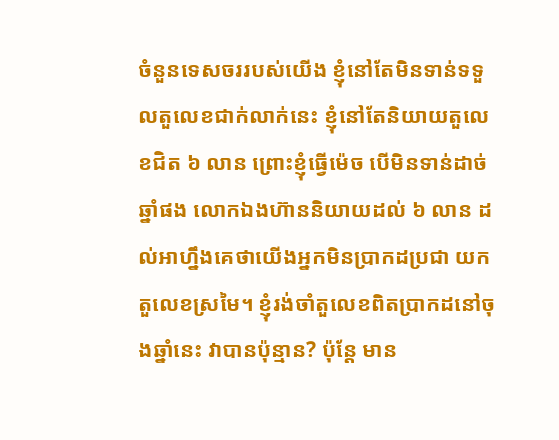ចំនួនទេសចររបស់យើង ខ្ញុំនៅតែមិនទាន់ទទួលតួលេខជាក់លាក់នេះ ខ្ញុំនៅតែនិយាយតួលេខជិត ៦ លាន ព្រោះខ្ញុំធ្វើម៉េច បើមិនទាន់ដាច់ឆ្នាំផង លោកឯងហ៊ាននិយាយដល់ ៦ លាន ដល់អាហ្នឹងគេថាយើងអ្នកមិនប្រាកដប្រជា យកតួលេខស្រមៃ។ ខ្ញុំរង់ចាំតួលេខពិតប្រាកដនៅចុងឆ្នាំនេះ វាបានប៉ុន្មាន? ប៉ុន្ដែ មាន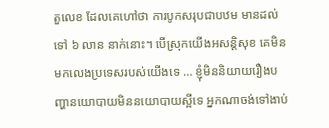តួលេខ ដែលគេហៅថា ការបូកសរុបជាបឋម មានដល់ទៅ ៦ លាន នាក់នោះ។ បើស្រុកយើងអសន្ដិសុខ គេមិនមកលេងប្រទេសរបស់យើងទេ … ខ្ញុំមិននិយាយរឿងបញ្ហានយោបាយមិននយោបាយស្អីទេ អ្នកណាចង់ទៅងាប់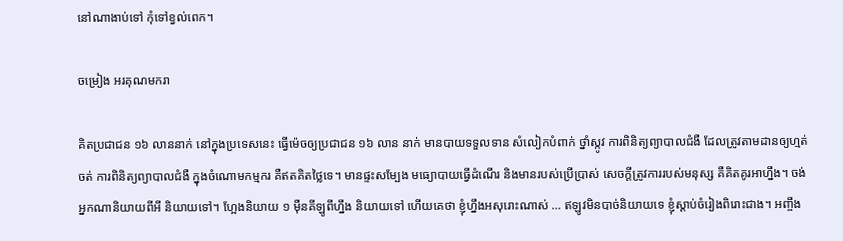នៅណាងាប់ទៅ កុំទៅខ្វល់ពេក។

ចម្រៀង អរគុណមករា

គិតប្រជាជន ១៦ លាននាក់ នៅក្នុងប្រទេសនេះ ធ្វើម៉េចឲ្យប្រជាជន ១៦ លាន នាក់ មានបាយទទួលទាន សំលៀកបំពាក់ ថ្នាំស្កូវ ការពិនិត្យព្យាបាលជំងឺ ដែលត្រូវតាមដានឲ្យហ្មត់ចត់ ការពិនិត្យព្យាបាលជំងឺ ក្នុងចំណោមកម្មករ គឺឥតគិតថ្លៃទេ។ មានផ្ទះសម្បែង មធ្យោបាយធ្វើដំណើរ និងមានរបស់ប្រើប្រាស់ សេចក្តីត្រូវការរបស់មនុស្ស គឺគិតគូរអាហ្នឹង។ ចង់អ្នកណានិយាយពីអី និយាយទៅ។ ហ្អែងនិយាយ ១ ម៉ឺនគីឡូពីហ្នឹង និយាយទៅ ហើយគេថា ខ្ញុំហ្នឹងអសុរោះណាស់ … ឥឡូវមិនបាច់និយាយទេ ខ្ញុំស្ដាប់ចំរៀងពិរោះជាង។ អញ្ចឹង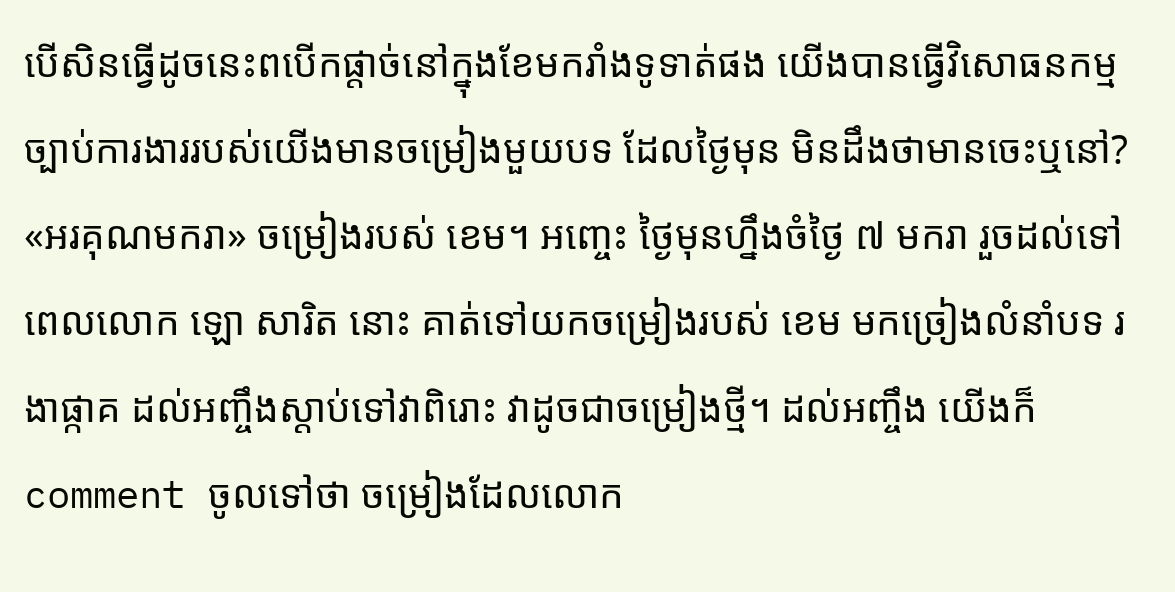បើសិនធ្វើដូចនេះពបើកផ្តាច់នៅក្នុងខែមករាំងទូទាត់ផង យើងបានធ្វើវិសោធនកម្មច្បាប់ការងាររបស់យើងមានចម្រៀងមួយបទ ដែលថ្ងៃមុន មិនដឹងថាមានចេះឬនៅ? «អរគុណមករា» ចម្រៀងរបស់ ខេម។ អញ្ចេះ ថ្ងៃមុនហ្នឹងចំថ្ងៃ ៧ មករា រួចដល់ទៅពេលលោក ឡោ សារិត នោះ គាត់ទៅយកចម្រៀងរបស់ ខេម មកច្រៀងលំនាំបទ រងាផ្កាគ ដល់អញ្ចឹងស្តាប់ទៅវាពិរោះ វាដូចជាចម្រៀងថ្មី។ ដល់អញ្ចឹង យើងក៏ comment ចូលទៅថា ចម្រៀងដែលលោក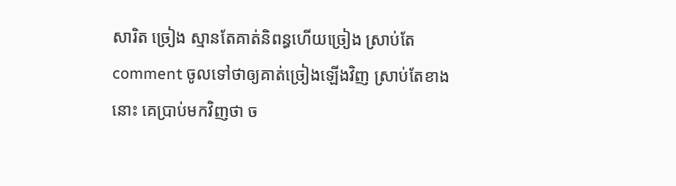សារិត ច្រៀង ស្មានតែគាត់និពន្ធហើយច្រៀង ស្រាប់តែ comment ចូលទៅថាឲ្យគាត់ច្រៀងឡើងវិញ ស្រាប់តែខាងនោះ គេប្រាប់មកវិញថា ច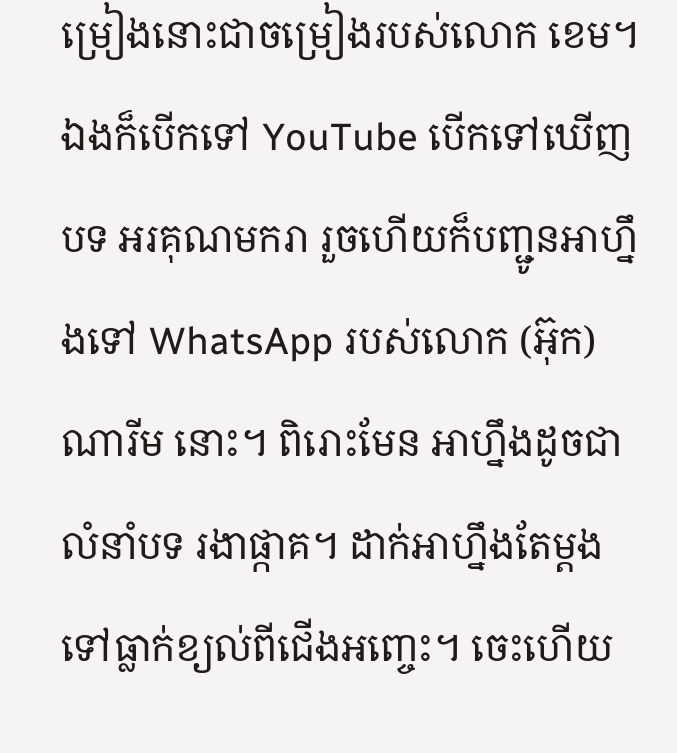ម្រៀងនោះជាចម្រៀងរបស់លោក ខេម។ ឯងក៏បើកទៅ YouTube បើកទៅឃើញបទ អរគុណមករា រួចហើយក៏បញ្ជូនអាហ្នឹងទៅ WhatsApp របស់លោក (អ៊ុក) ណារីម នោះ។ ពិរោះមែន អាហ្នឹងដូចជាលំនាំបទ រងាផ្កាគ។ ដាក់អាហ្នឹងតែម្តងទៅធ្លាក់ខ្យល់ពីជើងអញ្ចេះ។ ចេះហើយ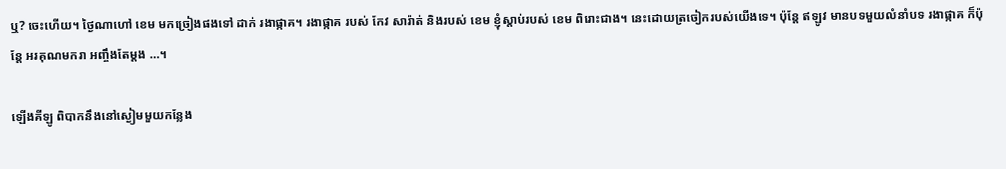ឬ? ចេះហើយ។ ថ្ងៃណាហៅ ខេម មកច្រៀងផងទៅ ដាក់ រងាផ្កាគ។ រងាផ្កាគ របស់ កែវ សារ៉ាត់ និងរបស់ ខេម ខ្ញុំស្តាប់របស់ ខេម ពិរោះជាង។ នេះដោយត្រចៀករបស់យើងទេ។ ប៉ុន្តែ ឥឡូវ មានបទមួយលំនាំបទ រងាផ្កាគ ក៏ប៉ុន្តែ អរគុណមករា អញ្ចឹងតែម្តង …។

ឡើងគីឡូ ពិបាកនឹងនៅស្ងៀមមួយកន្លែង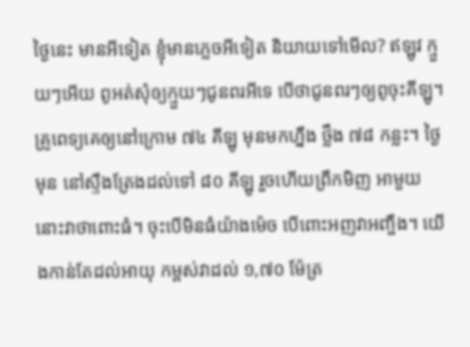ថ្ងៃនេះ មានអីទៀត ខ្ញុំមានភ្លេចអីទៀត និយាយទៅមើល? ឥឡូវ ក្មួយៗអើយ ពូអត់សុំឲ្យក្មួយៗជូនពរអីទេ បើថាជូនពរៗឲ្យពូចុះគីឡូ។ គ្រូពេទ្យគេឲ្យនៅក្រោម ៧៤ គីឡូ មុនមកហ្នឹង ថ្លឹង ៧៨ កន្លះ។ ថ្ងៃមុន នៅស្ទឹងត្រែងដល់ទៅ ៨០ គីឡូ រួចហើយព្រឹកមិញ អាមួយនោះវាថាពោះធំ។ ចុះបើមិនធំយ៉ាងម៉េច បើពោះអញវាអញ្ចឹង។ យើងកាន់តែដល់អាយុ កម្ពស់វាដល់ ១,៧០ ម៉ែត្រ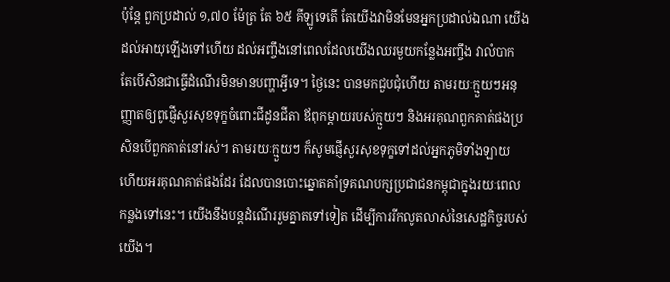ប៉ុន្តែ ពួកប្រដាល់ ១,៧០ ម៉ែត្រ តែ ៦៥ គីឡូទេតើ តែយើងវាមិនមែនអ្នកប្រដាល់ឯណា យើងដល់អាយុឡើងទៅហើយ ដល់អញ្ចឹងនៅពេលដែលយើងឈរមួយកន្លែងអញ្ចឹង វាលំបាក តែបើសិនជាធ្វើដំណើរមិនមានបញ្ហាអ្វីទេ។ ថ្ងៃនេះ បានមកជួបជុំហើយ តាមរយៈក្មួយៗអនុញ្ញាតឲ្យពូផ្ញើសួរសុខទុក្ខចំពោះជីដូនជីតា ឪពុកម្តាយរបស់ក្មួយៗ និងអរគុណពួកគាត់ផងប្រសិនបើពួកគាត់នៅរស់។ តាមរយៈក្មួយៗ ក៏សូមផ្ញើសួរសុខទុក្ខទៅដល់អ្នកភូមិទាំងឡាយ ហើយអរគុណគាត់ផងដែរ ដែលបានបោះឆ្នោតគាំទ្រគណបក្សប្រជាជនកម្ពុជាក្នុងរយៈពេលកន្លងទៅនេះ។ យើងនឹងបន្តដំណើររួមគ្នាតទៅទៀត ដើម្បីការរីកលូតលាស់នៃសេដ្ឋកិច្ចរបស់យើង។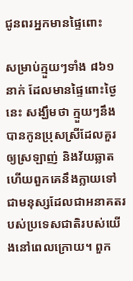ជូនពរអ្នកមានផ្ទៃពោះ

សម្រាប់ក្មួយៗទាំង ៨៦១ នាក់ ដែលមានផ្ទៃពោះថ្ងៃនេះ សង្ឃឹមថា ក្មួយៗនឹងបានកូនប្រុសស្រីដែលគួរឲ្យស្រឡាញ់ និងវ័យឆ្លាត ហើយពួកគេនឹងក្លាយទៅជាមនុស្សដែលជាអនាគតរបស់ប្រទេសជាតិរបស់យើងនៅពេលក្រោយ។ ពួក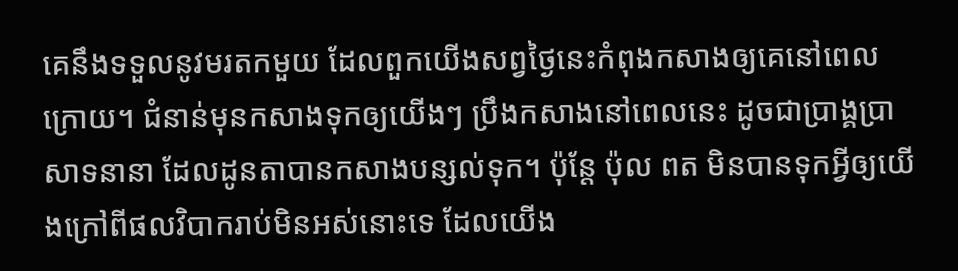គេនឹងទទួលនូវមរតកមួយ ដែលពួកយើងសព្វថ្ងៃនេះកំពុងកសាងឲ្យគេនៅពេលក្រោយ។ ជំនាន់មុនកសាងទុកឲ្យយើងៗ ប្រឹងកសាងនៅពេលនេះ ដូចជាប្រាង្គប្រាសាទនានា ដែលដូនតាបានកសាងបន្សល់ទុក។ ប៉ុន្តែ ប៉ុល ពត មិនបានទុកអ្វីឲ្យយើងក្រៅពីផលវិបាករាប់មិនអស់នោះទេ ដែលយើង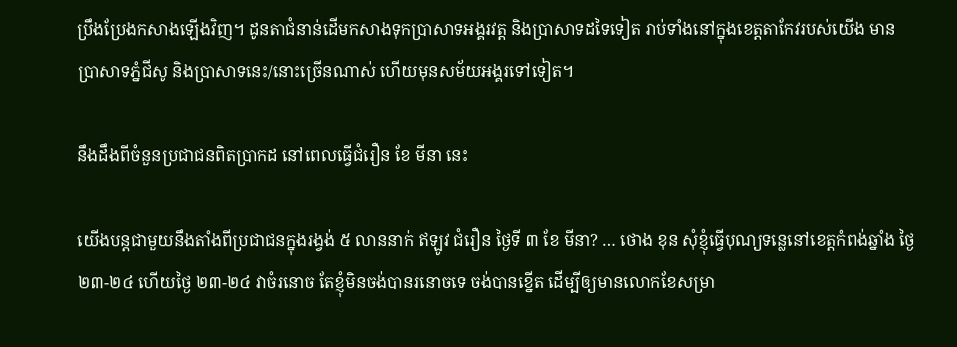ប្រឹងប្រែងកសាងឡើងវិញ។ ដូនតាជំនាន់ដើមកសាងទុកប្រាសាទអង្គរវត្ត និងប្រាសាទដទៃទៀត រាប់ទាំងនៅក្នុងខេត្តតាកែវរបស់យើង មានប្រាសាទភ្នំជីសូ និងប្រាសាទនេះ/នោះច្រើនណាស់ ហើយមុនសម័យអង្គរទៅទៀត។

នឹងដឹងពីចំនួនប្រជាជនពិតប្រាកដ នៅពេលធ្វើជំរឿន ខែ មីនា នេះ

យើងបន្តជាមួយនឹងតាំងពីប្រជាជនក្នុងរង្វង់ ៥ លាននាក់ ឥឡូវ ជំរឿន ថ្ងៃទី ៣ ខែ មីនា? … ថោង ខុន សុំខ្ញុំធ្វើបុណ្យទន្លេនៅខេត្តកំពង់ឆ្នាំង ថ្ងៃ ២៣-២៤ ហើយថ្ងៃ ២៣-២៤ វាចំរនោច តែខ្ញុំមិនចង់បានរនោចទេ ចង់បានខ្នើត ដើម្បីឲ្យមានលោកខែសម្រា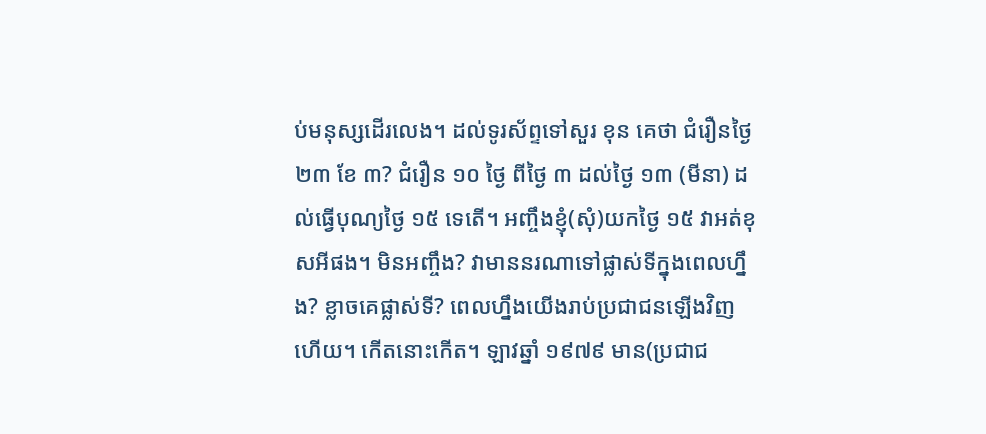ប់មនុស្សដើរលេង។ ដល់ទូរស័ព្ទទៅសួរ ខុន គេថា ជំរឿនថ្ងៃ ២៣ ខែ ៣? ជំរឿន ១០ ថ្ងៃ ពីថ្ងៃ ៣ ដល់ថ្ងៃ ១៣ (មីនា) ដល់ធ្វើបុណ្យថ្ងៃ ១៥ ទេតើ។ អញ្ចឹងខ្ញុំ(សុំ)យកថ្ងៃ ១៥ វាអត់ខុសអីផង។ មិនអញ្ចឹង? វាមាននរណាទៅផ្លាស់ទីក្នុងពេលហ្នឹង? ខ្លាចគេផ្លាស់ទី? ពេលហ្នឹងយើងរាប់ប្រជាជនឡើងវិញហើយ។ កើតនោះកើត។ ឡាវឆ្នាំ ១៩៧៩ មាន(ប្រជាជ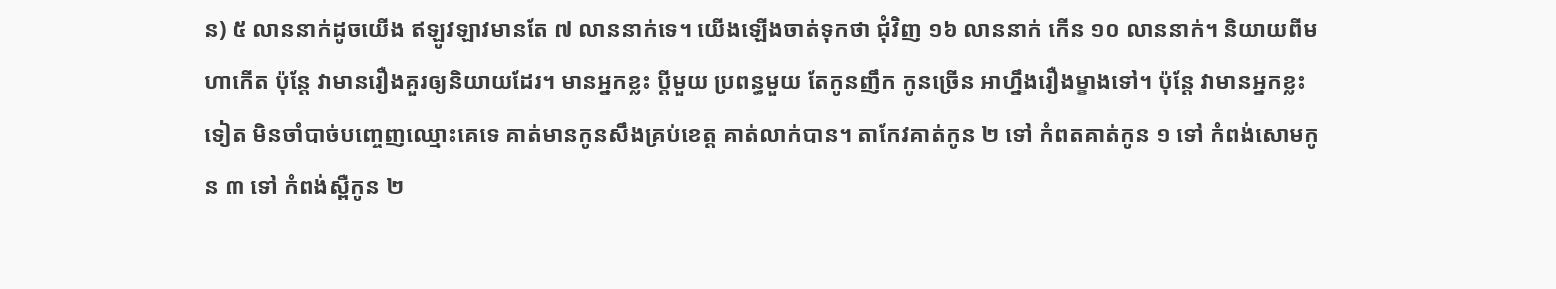ន) ៥ លាននាក់ដូចយើង ឥឡូវឡាវមានតែ ៧ លាននាក់ទេ។ យើងឡើងចាត់ទុកថា ជុំវិញ ១៦ លាននាក់ កើន ១០ លាននាក់។ និយាយពីមហាកើត ប៉ុន្តែ វាមានរឿងគួរឲ្យនិយាយដែរ។ មានអ្នកខ្លះ ប្តីមួយ ប្រពន្ធមួយ តែកូនញឹក កូនច្រើន អាហ្នឹងរឿងម្ខាងទៅ។ ប៉ុន្តែ វាមានអ្នកខ្លះទៀត មិនចាំបាច់បញ្ចេញឈ្មោះគេទេ គាត់មានកូនសឹងគ្រប់ខេត្ត គាត់លាក់បាន។ តាកែវគាត់កូន ២ ទៅ កំពតគាត់កូន ១ ទៅ កំពង់សោមកូន ៣ ទៅ កំពង់ស្ពឺកូន ២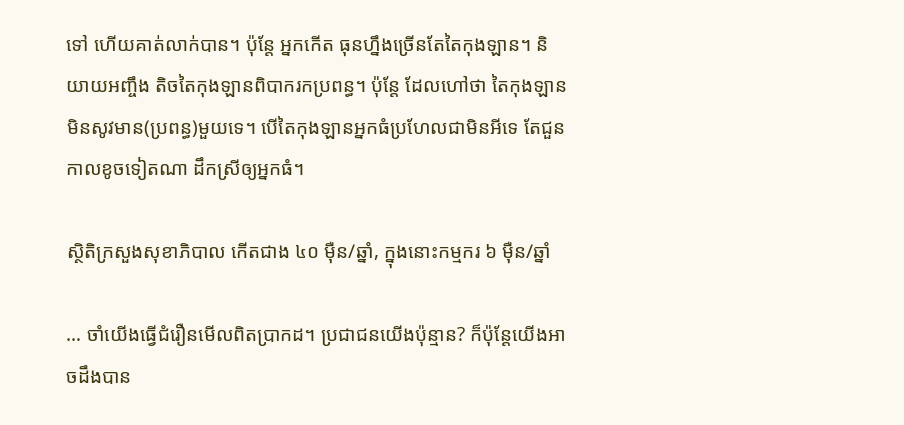ទៅ ហើយគាត់លាក់បាន។ ប៉ុន្តែ អ្នកកើត ធុនហ្នឹងច្រើនតែតៃកុងឡាន។ និយាយអញ្ចឹង តិចតៃកុងឡានពិបាករកប្រពន្ធ។ ប៉ុន្តែ ដែលហៅថា តៃកុងឡាន មិនសូវមាន(ប្រពន្ធ)មួយទេ។ បើតៃកុងឡានអ្នកធំប្រហែលជាមិនអីទេ តែជួនកាលខូចទៀតណា ដឹកស្រីឲ្យអ្នកធំ។

ស្ថិតិក្រសួងសុខាភិបាល កើតជាង ៤០ ម៉ឺន/ឆ្នាំ, ក្នុងនោះកម្មករ ៦ ម៉ឺន/ឆ្នាំ

… ចាំយើងធ្វើជំរឿនមើលពិតប្រាកដ។ ប្រជាជនយើងប៉ុន្មាន? ក៏ប៉ុន្តែយើងអាចដឹងបាន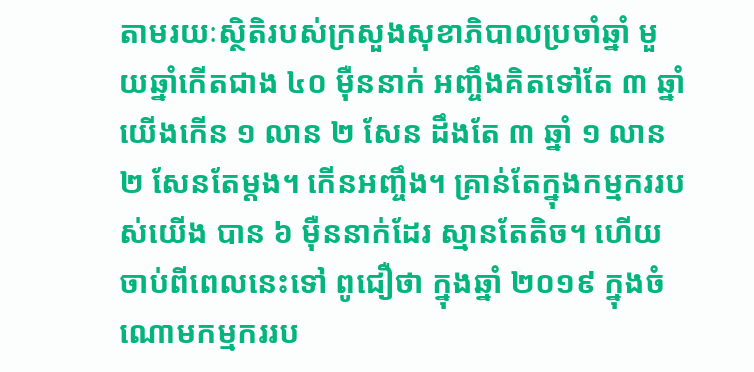តាមរយៈស្ថិតិរបស់ក្រសួងសុខាភិបាលប្រចាំឆ្នាំ មួយឆ្នាំកើតជាង ៤០ ម៉ឺននាក់ អញ្ចឹងគិតទៅតែ ៣ ឆ្នាំ យើងកើន ១ លាន ២ សែន ដឹងតែ ៣ ឆ្នាំ ១ លាន ២ សែនតែម្តង។ កើនអញ្ចឹង។ គ្រាន់តែក្នុងកម្មកររបស់យើង បាន ៦ ម៉ឺននាក់ដែរ ស្មានតែតិច។ ហើយចាប់ពីពេលនេះទៅ ពូជឿថា ក្នុងឆ្នាំ ២០១៩ ក្នុងចំណោមកម្មកររប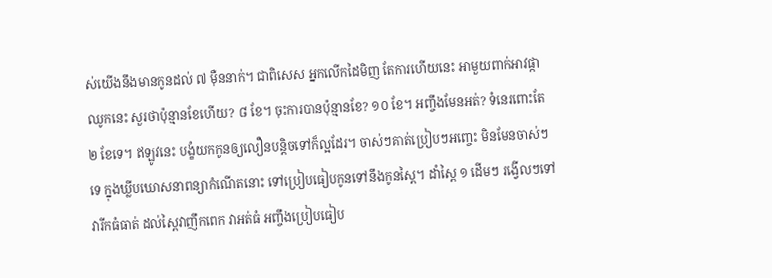ស់យើងនឹងមានកូនដល់ ៧ ម៉ឺននាក់។ ជាពិសេស អ្នកលើកដៃមិញ តែការហើយនេះ អាមួយពាក់អាវផ្កាឈូកនេះ សួរថាប៉ុន្មានខែហើយ? ៨ ខែ។ ចុះការបានប៉ុន្មានខែ? ១០ ខែ។ អញ្ចឹងមែនអត់? ទំនេរពោះតែ ២ ខែទេ។ ឥឡូវនេះ បង្ខំយកកូនឲ្យលឿនបន្តិចទៅក៏ល្អដែរ។ ចាស់ៗគាត់ប្រៀបៗអញ្ចេះ មិនមែនចាស់ៗទេ ក្នុងឃ្លីបឃោសនាពន្យាកំណើតនោះ ទៅប្រៀបធៀបកូនទៅនឹងកូនស្ពៃ។ ដាំស្ពៃ ១ ដើមៗ រង្វើលៗទៅ វារីកធំធាត់ ដល់ស្ពៃវាញឹកពេក វាអត់ធំ អញ្ចឹងប្រៀបធៀប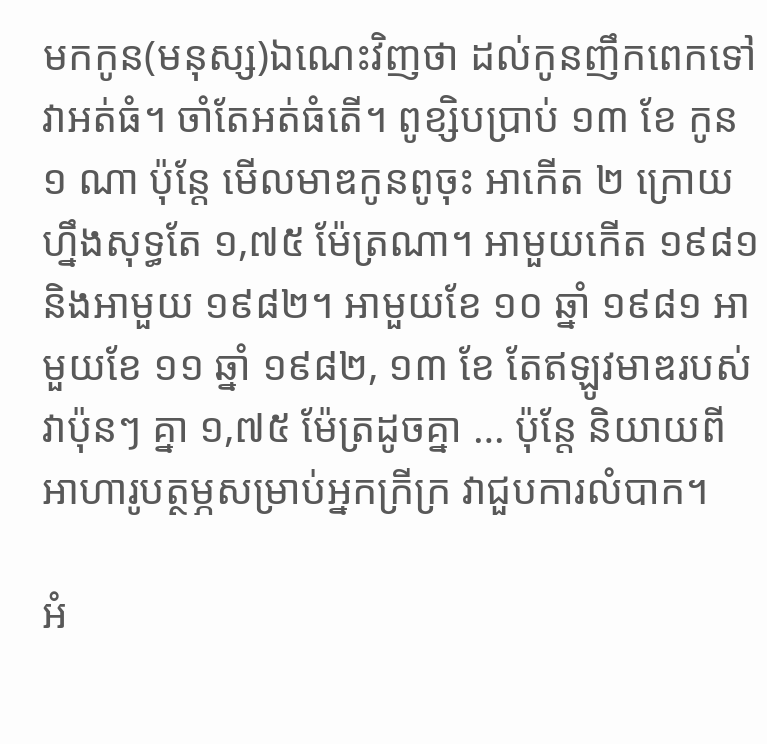មកកូន(មនុស្ស)ឯណេះវិញថា ដល់កូនញឹកពេកទៅ វាអត់ធំ។ ចាំតែអត់ធំតើ។ ពូខ្សិបប្រាប់ ១៣ ខែ កូន ១ ណា ប៉ុន្តែ មើលមាឌកូនពូចុះ អាកើត ២ ក្រោយហ្នឹងសុទ្ធតែ ១,៧៥ ម៉ែត្រណា។ អាមួយកើត ១៩៨១ និងអាមួយ ១៩៨២។ អាមួយខែ ១០ ឆ្នាំ ១៩៨១ អាមួយខែ ១១ ឆ្នាំ ១៩៨២, ១៣ ខែ តែឥឡូវមាឌរបស់វាប៉ុនៗ គ្នា ១,៧៥ ម៉ែត្រដូចគ្នា … ប៉ុន្តែ និយាយពីអាហារូបត្ថម្ភសម្រាប់អ្នកក្រីក្រ វាជួបការលំបាក។

អំ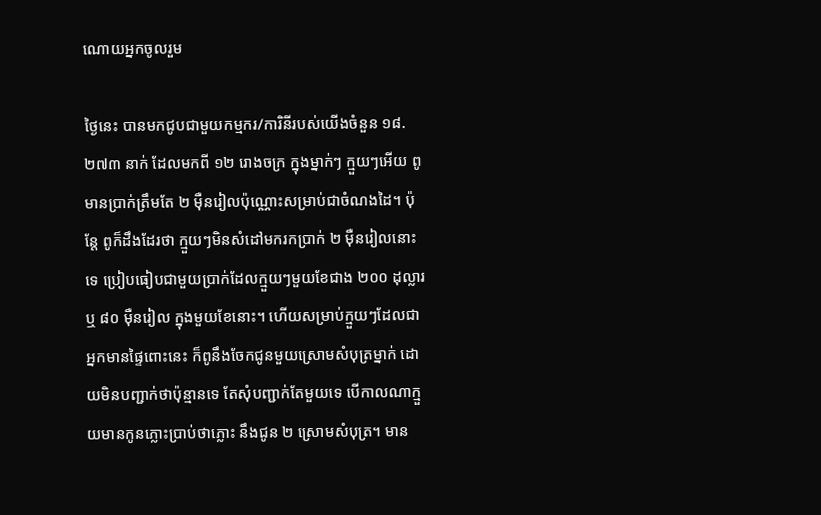ណោយអ្នកចូលរួម

ថ្ងៃនេះ បានមកជូបជាមួយកម្មករ/ការិនីរបស់យើងចំនួន ១៨.២៧៣ នាក់ ដែលមកពី ១២ រោងចក្រ ក្នុងម្នាក់ៗ ក្មួយៗអើយ ពូមានប្រាក់ត្រឹមតែ ២ ម៉ឺនរៀលប៉ុណ្ណោះសម្រាប់ជាចំណងដៃ។ ប៉ុន្តែ ពូក៏ដឹងដែរថា ក្មួយៗមិនសំដៅមករកប្រាក់ ២ ម៉ឺនរៀលនោះទេ ប្រៀបធៀបជាមួយប្រាក់ដែលក្មួយៗមួយខែជាង ២០០ ដុល្លារ ឬ ៨០ ម៉ឺនរៀល ក្នុងមួយខែនោះ។ ហើយសម្រាប់ក្មួយៗដែលជាអ្នកមានផ្ទៃពោះនេះ ក៏ពូនឹងចែកជូនមួយស្រោមសំបុត្រម្នាក់ ដោយមិនបញ្ជាក់ថាប៉ុន្មានទេ តែសុំបញ្ជាក់តែមួយទេ បើកាលណាក្មួយមានកូនភ្លោះប្រាប់ថាភ្លោះ នឹងជូន ២ ស្រោមសំបុត្រ។ មាន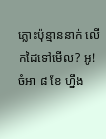ភ្លោះប៉ុន្មាននាក់ លើកដៃទៅមើល? អូ! ចំអា ៨ ខែ ហ្នឹង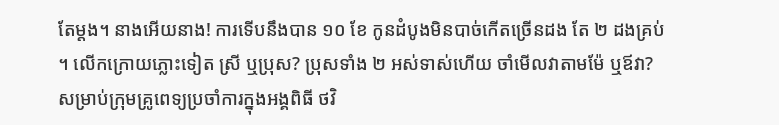តែម្តង។ នាងអើយនាង! ការទើបនឹងបាន ១០ ខែ កូនដំបូងមិនបាច់កើតច្រើនដង តែ ២ ដងគ្រប់។ លើកក្រោយភ្លោះទៀត ស្រី ឬប្រុស? ប្រុសទាំង ២ អស់ទាស់ហើយ ចាំមើលវាតាមម៉ែ ឬឪវា? សម្រាប់ក្រុមគ្រូពេទ្យប្រចាំការក្នុងអង្គពិធី ថវិ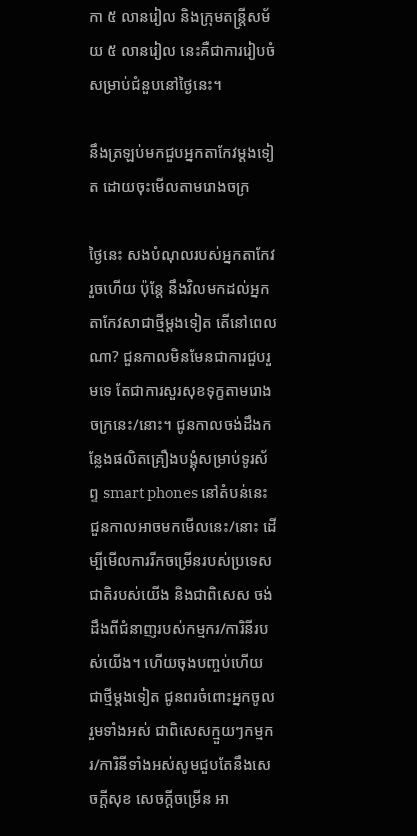កា ៥ លានរៀល និងក្រុមតន្រ្តីសម័យ ៥ លានរៀល នេះគឺជាការរៀបចំសម្រាប់ជំនួបនៅថ្ងៃនេះ។

នឹងត្រឡប់មកជួបអ្នកតាកែវម្តងទៀត ដោយចុះមើលតាមរោងចក្រ

ថ្ងៃនេះ សងបំណុលរបស់អ្នកតាកែវរួចហើយ ប៉ុន្តែ នឹងវិលមកដល់អ្នកតាកែវសាជាថ្មីម្តងទៀត តើនៅពេលណា? ជួនកាលមិនមែនជាការជួបរួមទេ តែជាការសួរសុខទុក្ខតាមរោងចក្រនេះ/នោះ។ ជូនកាលចង់ដឹងកន្លែងផលិតគ្រឿងបង្គុំសម្រាប់ទូរស័ព្ទ smart phones នៅតំបន់នេះ ជួនកាលអាចមកមើលនេះ/នោះ ដើម្បីមើលការរីកចម្រើនរបស់ប្រទេសជាតិរបស់យើង និងជាពិសេស ចង់ដឹងពីជំនាញរបស់កម្មករ/ការិនីរបស់យើង។ ហើយចុងបញ្ចប់ហើយ ជាថ្មីម្តងទៀត ជូនពរចំពោះអ្នកចូលរួមទាំងអស់ ជាពិសេសក្មួយៗកម្មករ/ការិនីទាំងអស់សូមជួបតែនឹងសេចក្តីសុខ សេចក្តីចម្រើន អា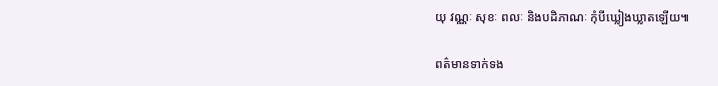យុ វណ្ណៈ សុខៈ ពលៈ និងបដិភាណៈ កុំបីឃ្លៀងឃ្លាតឡើយ៕

ពត៌មានទាក់ទង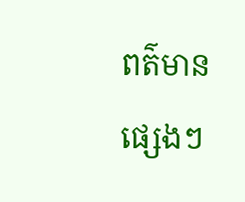ពត៌មានផ្សេងៗ